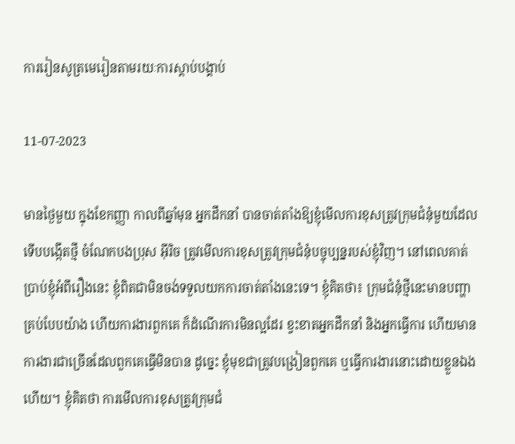ការរៀនសូត្រមេរៀនតាមរយៈការស្ដាប់បង្គាប់

11-07-2023

មានថ្ងៃមួយ ក្នុងខែកញ្ញា កាលពីឆ្នាំមុន អ្នកដឹកនាំ បានចាត់តាំងឱ្យខ្ញុំមើលការខុសត្រូវក្រុមជំនុំមួយដែលទើបបង្កើតថ្មី ចំណែកបងប្រុស អ៊ីរិច ត្រូវមើលការខុសត្រូវក្រុមជំនុំបច្ចុប្បន្នរបស់ខ្ញុំវិញ។ នៅពេលគាត់ប្រាប់ខ្ញុំអំពីរឿងនេះ ខ្ញុំពិតជាមិនចង់ទទួលយកការចាត់តាំងនេះទេ។ ខ្ញុំគិតថា៖ ក្រុមជំនុំថ្មីនេះមានបញ្ហាគ្រប់បែបយ៉ាង ហើយការងារពួកគេ ក៏ដំណើរការមិនល្អដែរ ខ្វះខាតអ្នកដឹកនាំ និងអ្នកធ្វើការ ហើយមានការងារជាច្រើនដែលពួកគេធ្វើមិនបាន ដូច្នេះ ខ្ញុំមុខជាត្រូវបង្រៀនពួកគេ ឬធ្វើការងារនោះដោយខ្លួនឯងហើយ។ ខ្ញុំគិតថា ការមើលការខុសត្រូវក្រុមជំ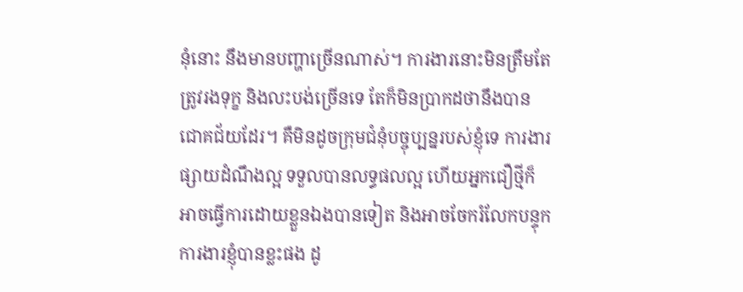នុំនោះ នឹងមានបញ្ហាច្រើនណាស់។ ការងារនោះមិនត្រឹមតែត្រូវរងទុក្ខ និងលះបង់ច្រើនទេ តែក៏មិនប្រាកដថានឹងបានជោគជ័យដែរ។ គឺមិនដូចក្រុមជំនុំបច្ចុប្បន្នរបស់ខ្ញុំទេ ការងារផ្សាយដំណឹងល្អ ទទួលបានលទ្ធផលល្អ ហើយអ្នកជឿថ្មីក៏អាចធ្វើការដោយខ្លួនឯងបានទៀត និងអាចចែករំលែកបន្ទុកការងារខ្ញុំបានខ្លះផង ដូ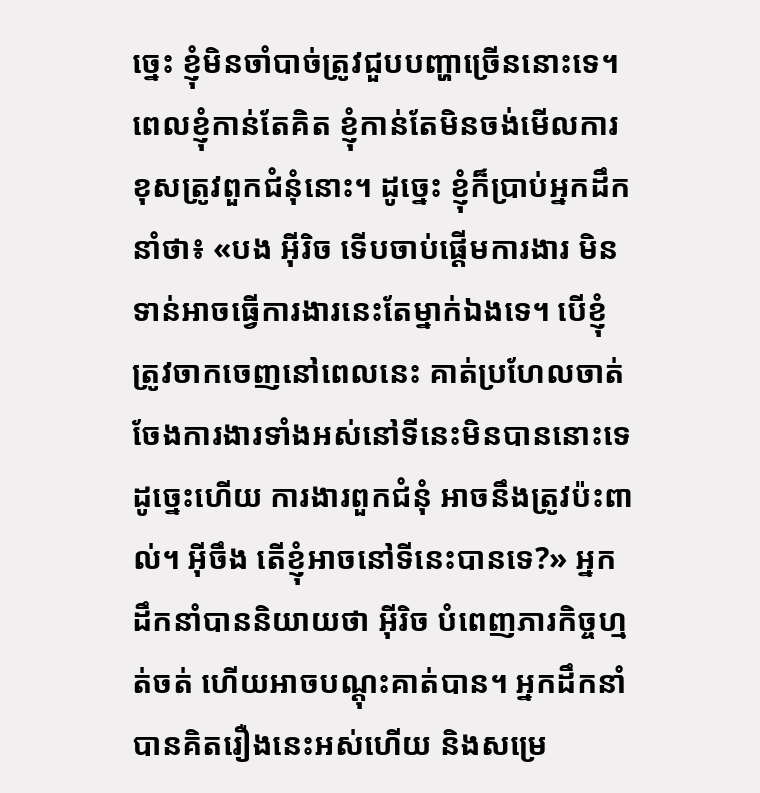ច្នេះ ខ្ញុំមិនចាំបាច់ត្រូវជួបបញ្ហាច្រើននោះទេ។ ពេលខ្ញុំកាន់តែគិត ខ្ញុំកាន់តែមិនចង់មើលការខុសត្រូវពួកជំនុំនោះ។ ដូច្នេះ ខ្ញុំក៏ប្រាប់អ្នកដឹកនាំថា៖ «បង អ៊ីរិច ទើបចាប់ផ្ដើមការងារ មិនទាន់អាចធ្វើការងារនេះតែម្នាក់ឯងទេ។ បើខ្ញុំត្រូវចាកចេញនៅពេលនេះ គាត់ប្រហែលចាត់ចែងការងារទាំងអស់នៅទីនេះមិនបាននោះទេ ដូច្នេះហើយ ការងារពួកជំនុំ អាចនឹងត្រូវប៉ះពាល់។ អ៊ីចឹង តើខ្ញុំអាចនៅទីនេះបានទេ?» អ្នកដឹកនាំបាននិយាយថា អ៊ីរិច បំពេញភារកិច្ចហ្មត់ចត់ ហើយអាចបណ្ដុះគាត់បាន។ អ្នកដឹកនាំបានគិតរឿងនេះអស់ហើយ និងសម្រេ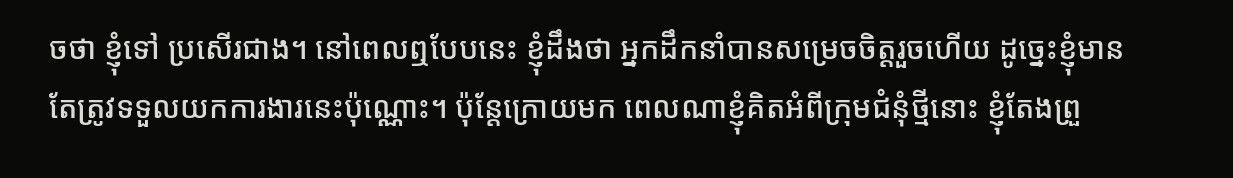ចថា ខ្ញុំទៅ ប្រសើរជាង។ នៅពេលឮបែបនេះ ខ្ញុំដឹងថា អ្នកដឹកនាំបានសម្រេចចិត្តរួចហើយ ដូច្នេះខ្ញុំមានតែត្រូវទទួលយកការងារនេះប៉ុណ្ណោះ។ ប៉ុន្តែក្រោយមក ពេលណាខ្ញុំគិតអំពីក្រុមជំនុំថ្មីនោះ ខ្ញុំតែងព្រួ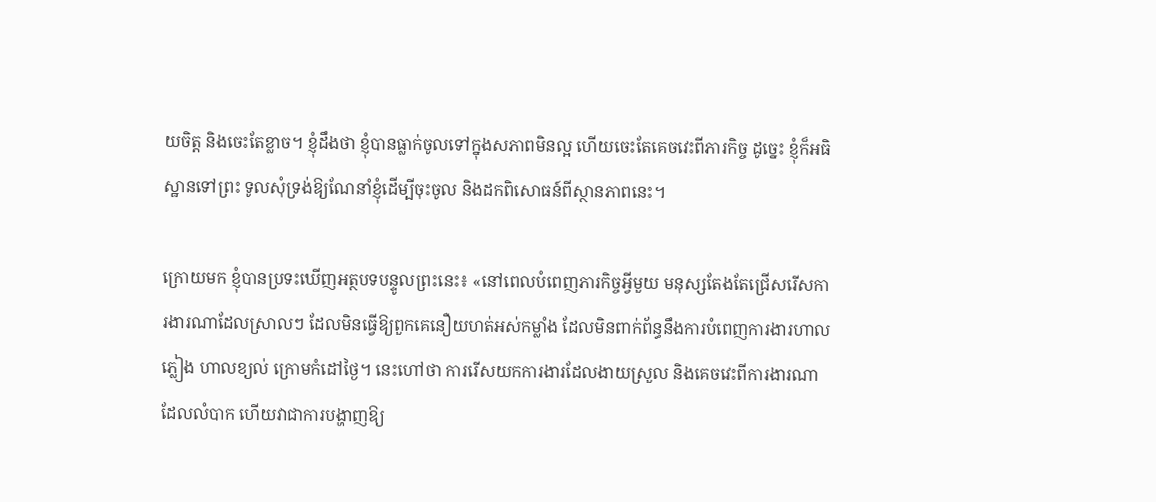យចិត្ត និងចេះតែខ្លាច។ ខ្ញុំដឹងថា ខ្ញុំបានធ្លាក់ចូលទៅក្នុងសភាពមិនល្អ ហើយចេះតែគេចវេះពីភារកិច្ច ដូច្នេះ ខ្ញុំក៏អធិស្ឋានទៅព្រះ ទូលសុំទ្រង់ឱ្យណែនាំខ្ញុំដើម្បីចុះចូល និងដកពិសោធន៍ពីស្ថានភាពនេះ។

ក្រោយមក ខ្ញុំបានប្រទះឃើញអត្ថបទបន្ទូលព្រះនេះ៖ «នៅពេលបំពេញភារកិច្ចអ្វីមួយ មនុស្សតែងតែជ្រើសរើសការងារណាដែលស្រាលៗ ដែលមិនធ្វើឱ្យពួកគេនឿយហត់អស់កម្លាំង ដែលមិនពាក់ព័ន្ធនឹងការបំពេញការងារហាលភ្លៀង ហាលខ្យល់ ក្រោមកំដៅថ្ងៃ។ នេះហៅថា ការរើសយកការងារដែលងាយស្រួល និងគេចវេះពីការងារណាដែលលំបាក ហើយវាជាការបង្ហាញឱ្យ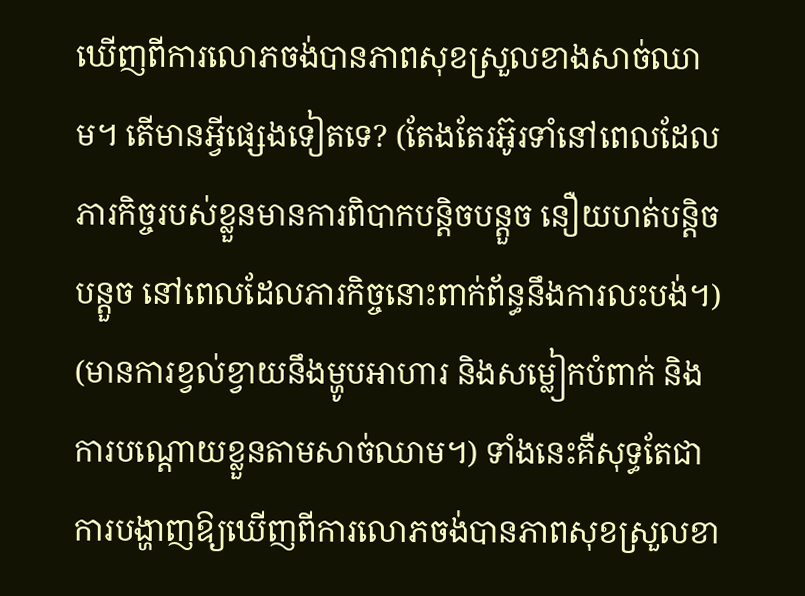ឃើញពីការលោភចង់បានភាពសុខស្រួលខាងសាច់ឈាម។ តើមានអ្វីផ្សេងទៀតទេ? (តែងតែរអ៊ូរទាំនៅពេលដែលភារកិច្ចរបស់ខ្លួនមានការពិបាកបន្តិចបន្តួច នឿយហត់បន្តិចបន្តួច នៅពេលដែលភារកិច្ចនោះពាក់ព័ន្ធនឹងការលះបង់។) (មានការខ្វល់ខ្វាយនឹងម្ហូបអាហារ និងសម្លៀកបំពាក់ និងការបណ្ដោយខ្លួនតាមសាច់ឈាម។) ទាំងនេះគឺសុទ្ធតែជាការបង្ហាញឱ្យឃើញពីការលោភចង់បានភាពសុខស្រួលខា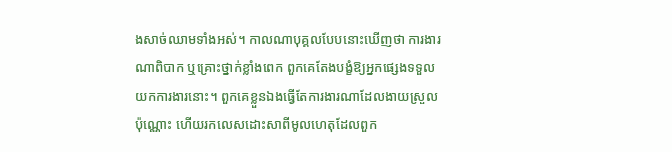ងសាច់ឈាមទាំងអស់។ កាលណាបុគ្គលបែបនោះឃើញថា ការងារណាពិបាក ឬគ្រោះថ្នាក់ខ្លាំងពេក ពួកគេតែងបង្ខំឱ្យអ្នកផ្សេងទទួលយកការងារនោះ។ ពួកគេខ្លួនឯងធ្វើតែការងារណាដែលងាយស្រួលប៉ុណ្ណោះ ហើយរកលេសដោះសាពីមូលហេតុដែលពួក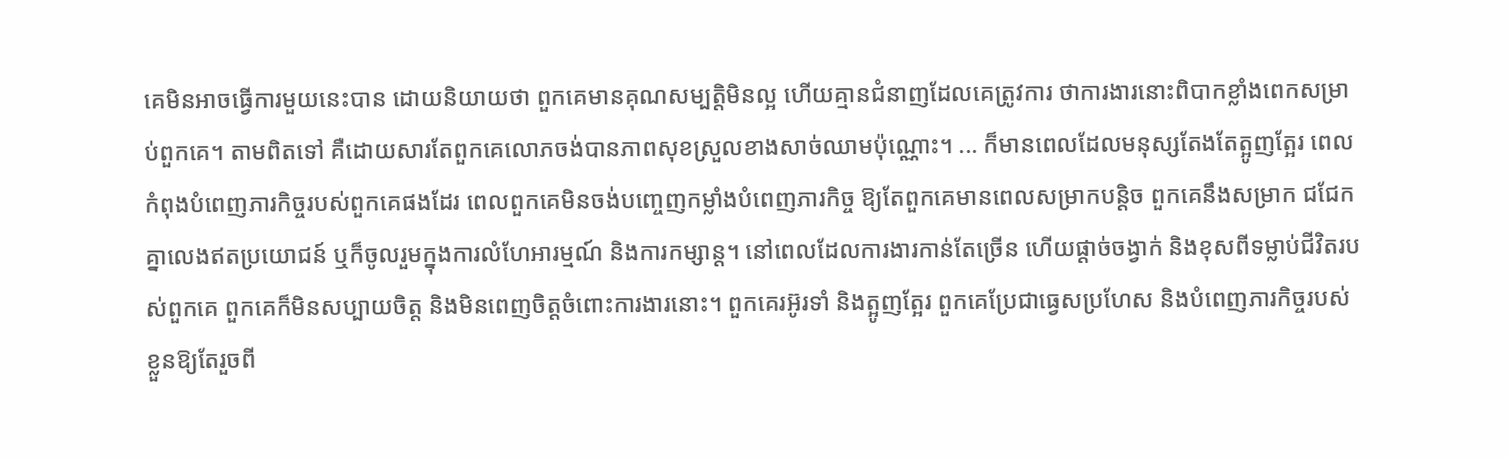គេមិនអាចធ្វើការមួយនេះបាន ដោយនិយាយថា ពួកគេមានគុណសម្បត្តិមិនល្អ ហើយគ្មានជំនាញដែលគេត្រូវការ ថាការងារនោះពិបាកខ្លាំងពេកសម្រាប់ពួកគេ។ តាមពិតទៅ គឺដោយសារតែពួកគេលោភចង់បានភាពសុខស្រួលខាងសាច់ឈាមប៉ុណ្ណោះ។ ... ក៏មានពេលដែលមនុស្សតែងតែត្អូញត្អែរ ពេលកំពុងបំពេញភារកិច្ចរបស់ពួកគេផងដែរ ពេលពួកគេមិនចង់បញ្ចេញកម្លាំងបំពេញភារកិច្ច ឱ្យតែពួកគេមានពេលសម្រាកបន្តិច ពួកគេនឹងសម្រាក ជជែកគ្នាលេងឥតប្រយោជន៍ ឬក៏ចូលរួមក្នុងការលំហែអារម្មណ៍ និងការកម្សាន្ត។ នៅពេលដែលការងារកាន់តែច្រើន ហើយផ្តាច់ចង្វាក់ និងខុសពីទម្លាប់ជីវិតរបស់ពួកគេ ពួកគេក៏មិនសប្បាយចិត្ត និងមិនពេញចិត្តចំពោះការងារនោះ។ ពួកគេរអ៊ូរទាំ និងត្អូញត្អែរ ពួកគេប្រែជាធ្វេសប្រហែស និងបំពេញភារកិច្ចរបស់ខ្លួនឱ្យតែរួចពី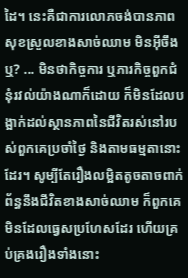ដៃ។ នេះគឺជាការលោភចង់បានភាពសុខស្រួលខាងសាច់ឈាម មិនអ៊ីចឹងឬ? ... មិនថាកិច្ចការ ឬភារកិច្ចពួកជំនុំរវល់យ៉ាងណាក៏ដោយ ក៏មិនដែលបង្អាក់ដល់ស្ថានភាពនៃជីវិតរស់នៅរបស់ពួកគេប្រចាំថ្ងៃ និងតាមធម្មតានោះដែរ។ សូម្បីតែរឿងលម្អិតតូចតាចពាក់ព័ន្ធនឹងជីវិតខាងសាច់ឈាម ក៏ពួកគេមិនដែលធ្វេសប្រហែសដែរ ហើយគ្រប់គ្រងរឿងទាំងនោះ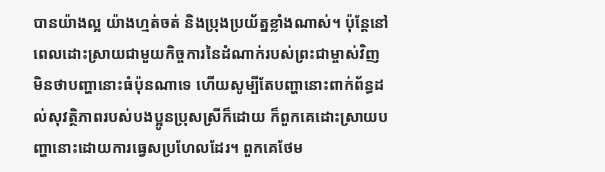បានយ៉ាងល្អ យ៉ាងហ្មត់ចត់ និងប្រុងប្រយ័ត្នខ្លាំងណាស់។ ប៉ុន្តែនៅពេលដោះស្រាយជាមួយកិច្ចការនៃដំណាក់របស់ព្រះជាម្ចាស់វិញ មិនថាបញ្ហានោះធំប៉ុនណាទេ ហើយសូម្បីតែបញ្ហានោះពាក់ព័ន្ធដល់សុវត្ថិភាពរបស់បងប្អូនប្រុសស្រីក៏ដោយ ក៏ពួកគេដោះស្រាយបញ្ហានោះដោយការធ្វេសប្រហែលដែរ។ ពួកគេថែម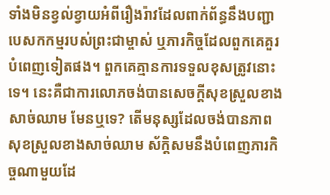ទាំងមិនខ្វល់ខ្វាយអំពីរឿងរ៉ាវដែលពាក់ព័ន្ធនឹងបញ្ជាបេសកកម្មរបស់ព្រះជាម្ចាស់ ឬភារកិច្ចដែលពួកគេគួរបំពេញទៀតផង។ ពួកគេគ្មានការទទួលខុសត្រូវនោះទេ។ នេះគឺជាការលោភចង់បានសេចក្ដីសុខស្រួលខាងសាច់ឈាម មែនឬទេ? តើមនុស្សដែលចង់បានភាពសុខស្រួលខាងសាច់ឈាម ស័ក្តិសមនឹងបំពេញភារកិច្ចណាមួយដែ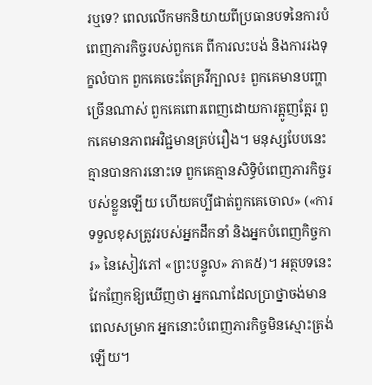រឬទេ? ពេលលើកមកនិយាយពីប្រធានបទនៃការបំពេញភារកិច្ចរបស់ពួកគេ ពីការលះបង់ និងការរងទុក្ខលំបាក ពួកគេចេះតែគ្រវីក្បាល៖ ពួកគេមានបញ្ហាច្រើនណាស់ ពួកគេពោរពេញដោយការត្អូញត្អែរ ពួកគេមានភាពអវិជ្ជមានគ្រប់រឿង។ មនុស្សបែបនេះគ្មានបានការនោះទេ ពួកគេគ្មានសិទ្ធិបំពេញភារកិច្ចរបស់ខ្លួនឡើយ ហើយគប្បីផាត់ពួកគេចោល» («ការទទួលខុសត្រូវរបស់អ្នកដឹកនាំ និងអ្នកបំពេញកិច្ចការ» នៃសៀវភៅ «ព្រះបន្ទូល» ភាគ៥)។ អត្ថបទនេះ វែកញែកឱ្យឃើញថា អ្នកណាដែលប្រាថ្នាចង់មានពេលសម្រាក អ្នកនោះបំពេញភារកិច្ចមិនស្មោះត្រង់ឡើយ។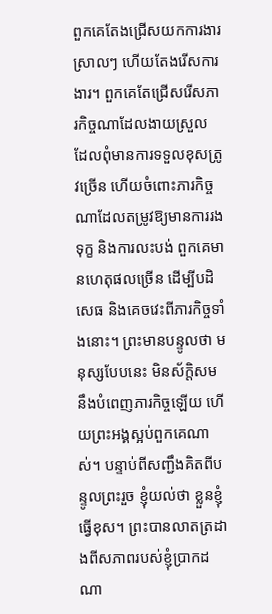ពួកគេតែងជ្រើសយកការងារស្រាលៗ ហើយតែងរើសការងារ។ ពួកគេតែជ្រើសរើសភារកិច្ចណាដែលងាយស្រួល ដែលពុំមានការទទួលខុសត្រូវច្រើន ហើយចំពោះភារកិច្ចណាដែលតម្រូវឱ្យមានការរងទុក្ខ និងការលះបង់ ពួកគេមានហេតុផលច្រើន ដើម្បីបដិសេធ និងគេចវេះពីភារកិច្ចទាំងនោះ។ ព្រះមានបន្ទូលថា មនុស្សបែបនេះ មិនស័ក្តិសមនឹងបំពេញភារកិច្ចឡើយ ហើយព្រះអង្គស្អប់ពួកគេណាស់។ បន្ទាប់ពីសញ្ជឹងគិតពីបន្ទូលព្រះរួច ខ្ញុំយល់ថា ខ្លួនខ្ញុំធ្វើខុស។ ព្រះបានលាតត្រដាងពីសភាពរបស់ខ្ញុំប្រាកដណា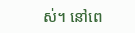ស់។ នៅពេ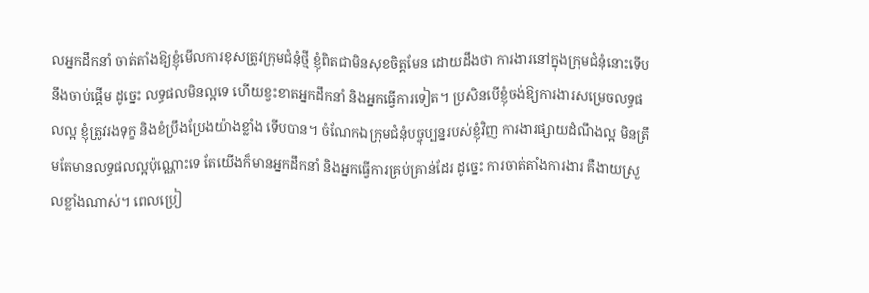លអ្នកដឹកនាំ ចាត់តាំងឱ្យខ្ញុំមើលការខុសត្រូវក្រុមជំនុំថ្មី ខ្ញុំពិតជាមិនសុខចិត្តមែន ដោយដឹងថា ការងារនៅក្នុងក្រុមជំនុំនោះទើបនឹងចាប់ផ្ដើម ដូច្នេះ លទ្ធផលមិនល្អទេ ហើយខ្វះខាតអ្នកដឹកនាំ និងអ្នកធ្វើការទៀត។ ប្រសិនបើខ្ញុំចង់ឱ្យការងារសម្រេចលទ្ធផលល្អ ខ្ញុំត្រូវរងទុក្ខ និងខំប្រឹងប្រែងយ៉ាងខ្លាំង ទើបបាន។ ចំណែកឯក្រុមជំនុំបច្ចុប្បន្នរបស់ខ្ញុំវិញ ការងារផ្សាយដំណឹងល្អ មិនត្រឹមតែមានលទ្ធផលល្អប៉ុណ្ណោះទេ តែយើងក៏មានអ្នកដឹកនាំ និងអ្នកធ្វើការគ្រប់គ្រាន់ដែរ ដូច្នេះ ការចាត់តាំងការងារ គឺងាយស្រួលខ្លាំងណាស់។ ពេលប្រៀ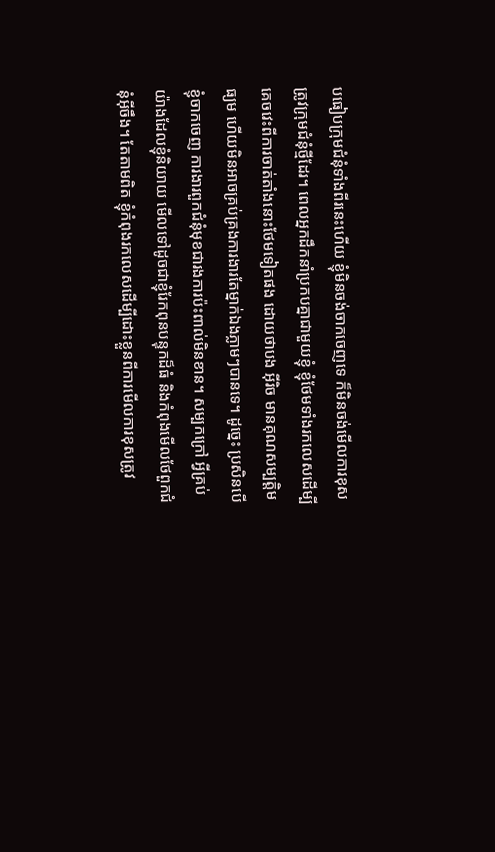បធៀបក្រុមជំនុំទាំងពីរនេះហើយ ខ្ញុំមិនចង់ចាកចេញទេ ក៏មិនចង់មើលការខុសត្រូវក្រុមជំនុំថ្មីដែរ។ ពេលអ្នកដឹកនាំប្រកបគ្នាជាមួយខ្ញុំ ខ្ញុំថែមទាំងរកលេសដើម្បីគេចវេះពីការចាត់តាំងនោះថែមទៀតផង ដោយថាបង អ៊ីរិច មានគុណសម្បត្តិមធ្យម ហើយមិនអាចគ្រប់គ្រងការងារតែម្នាក់ឯងភ្លាមៗបានទេ។ ដូច្នេះ ប្រសិនបើខ្ញុំចាកចេញ ការងារពួកជំនុំមុខជារងការប៉ះពាល់មិនខាន។ សម្បកក្រៅ អ្វីគ្រប់យ៉ាងដែលខ្ញុំនិយាយ មើលទៅដូចជាខ្ញុំរែកពុនបន្ទុកដ៏ធំ និងកំពុងមើលថែពួកជំនុំអ៊ីចឹង។ តែតាមពិត ខ្ញុំកំពុងរកលេសដើម្បីដោះខ្លួនពីការមើលការខុសត្រូវ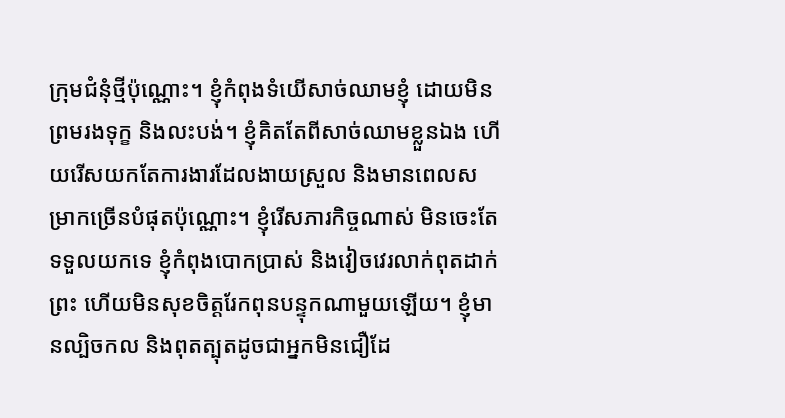ក្រុមជំនុំថ្មីប៉ុណ្ណោះ។ ខ្ញុំកំពុងទំយើសាច់ឈាមខ្ញុំ ដោយមិនព្រមរងទុក្ខ និងលះបង់។ ខ្ញុំគិតតែពីសាច់ឈាមខ្លួនឯង ហើយរើសយកតែការងារដែលងាយស្រួល និងមានពេលសម្រាកច្រើនបំផុតប៉ុណ្ណោះ។ ខ្ញុំរើសភារកិច្ចណាស់ មិនចេះតែទទួលយកទេ ខ្ញុំកំពុងបោកប្រាស់ និងវៀចវេរលាក់ពុតដាក់ព្រះ ហើយមិនសុខចិត្តរែកពុនបន្ទុកណាមួយឡើយ។ ខ្ញុំមានល្បិចកល និងពុតត្បុតដូចជាអ្នកមិនជឿដែ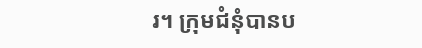រ។ ក្រុមជំនុំបានប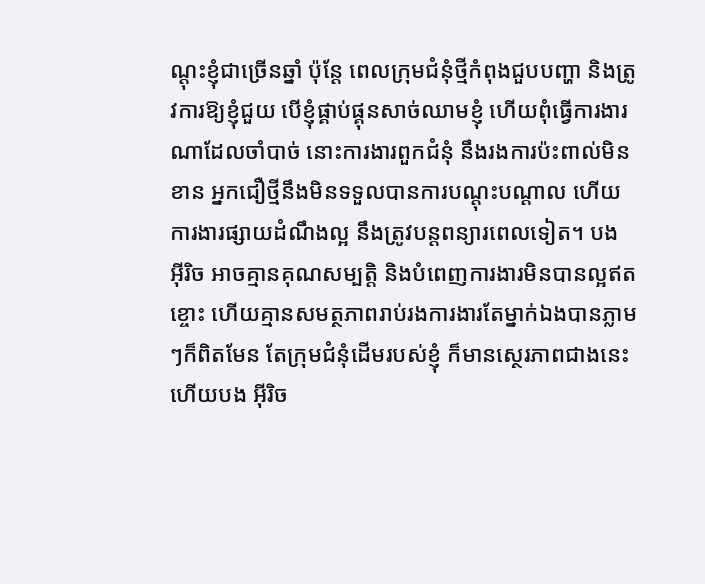ណ្ដុះខ្ញុំជាច្រើនឆ្នាំ ប៉ុន្តែ ពេលក្រុមជំនុំថ្មីកំពុងជួបបញ្ហា និងត្រូវការឱ្យខ្ញុំជួយ បើខ្ញុំផ្គាប់ផ្គុនសាច់ឈាមខ្ញុំ ហើយពុំធ្វើការងារណាដែលចាំបាច់ នោះការងារពួកជំនុំ នឹងរងការប៉ះពាល់មិនខាន អ្នកជឿថ្មីនឹងមិនទទួលបានការបណ្ដុះបណ្ដាល ហើយការងារផ្សាយដំណឹងល្អ នឹងត្រូវបន្តពន្យារពេលទៀត។ បង អ៊ីរិច អាចគ្មានគុណសម្បត្តិ និងបំពេញការងារមិនបានល្អឥតខ្ចោះ ហើយគ្មានសមត្ថភាពរាប់រងការងារតែម្នាក់ឯងបានភ្លាមៗក៏ពិតមែន តែក្រុមជំនុំដើមរបស់ខ្ញុំ ក៏មានស្ថេរភាពជាងនេះ ហើយបង អ៊ីរិច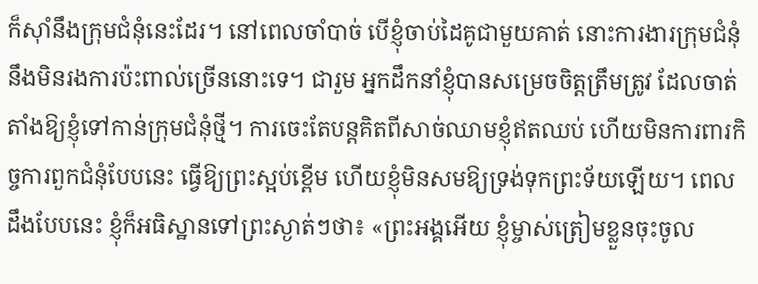ក៏ស៊ាំនឹងក្រុមជំនុំនេះដែរ។ នៅពេលចាំបាច់ បើខ្ញុំចាប់ដៃគូជាមួយគាត់ នោះការងារក្រុមជំនុំ នឹងមិនរងការប៉ះពាល់ច្រើននោះទេ។ ជារួម អ្នកដឹកនាំខ្ញុំបានសម្រេចចិត្តត្រឹមត្រូវ ដែលចាត់តាំងឱ្យខ្ញុំទៅកាន់ក្រុមជំនុំថ្មី។ ការចេះតែបន្តគិតពីសាច់ឈាមខ្ញុំឥតឈប់ ហើយមិនការពារកិច្ចការពួកជំនុំបែបនេះ ធ្វើឱ្យព្រះស្អប់ខ្ពើម ហើយខ្ញុំមិនសមឱ្យទ្រង់ទុកព្រះទ័យឡើយ។ ពេលដឹងបែបនេះ ខ្ញុំក៏អធិស្ឋានទៅព្រះស្ងាត់ៗថា៖ «ព្រះអង្គអើយ ខ្ញុំម្ចាស់ត្រៀមខ្លួនចុះចូល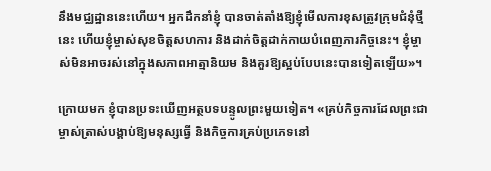នឹងមជ្ឈដ្ឋាននេះហើយ។ អ្នកដឹកនាំខ្ញុំ បានចាត់តាំងឱ្យខ្ញុំមើលការខុសត្រូវក្រុមជំនុំថ្មីនេះ ហើយខ្ញុំម្ចាស់សុខចិត្តសហការ និងដាក់ចិត្តដាក់កាយបំពេញភារកិច្ចនេះ។ ខ្ញុំម្ចាស់មិនអាចរស់នៅក្នុងសភាពអាត្មានិយម និងគួរឱ្យស្អប់បែបនេះបានទៀតឡើយ»។

ក្រោយមក ខ្ញុំបានប្រទះឃើញអត្ថបទបន្ទូលព្រះមួយទៀត។ «គ្រប់កិច្ចការដែលព្រះជាម្ចាស់ត្រាស់បង្គាប់ឱ្យមនុស្សធ្វើ និងកិច្ចការគ្រប់ប្រភេទនៅ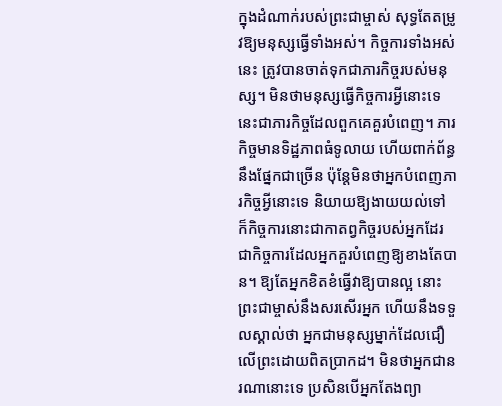ក្នុងដំណាក់របស់ព្រះជាម្ចាស់ សុទ្ធតែតម្រូវឱ្យមនុស្សធ្វើទាំងអស់។ កិច្ចការទាំងអស់នេះ ត្រូវបានចាត់ទុកជាភារកិច្ចរបស់មនុស្ស។ មិនថាមនុស្សធ្វើកិច្ចការអ្វីនោះទេ នេះជាភារកិច្ចដែលពួកគេគួរបំពេញ។ ភារកិច្ចមានទិដ្ឋភាពធំទូលាយ ហើយពាក់ព័ន្ធនឹងផ្នែកជាច្រើន ប៉ុន្តែមិនថាអ្នកបំពេញភារកិច្ចអ្វីនោះទេ និយាយឱ្យងាយយល់ទៅ ក៏កិច្ចការនោះជាកាតព្វកិច្ចរបស់អ្នកដែរ ជាកិច្ចការដែលអ្នកគួរបំពេញឱ្យខាងតែបាន។ ឱ្យតែអ្នកខិតខំធ្វើវាឱ្យបានល្អ នោះព្រះជាម្ចាស់នឹងសរសើរអ្នក ហើយនឹងទទួលស្គាល់ថា អ្នកជាមនុស្សម្នាក់ដែលជឿលើព្រះដោយពិតប្រាកដ។ មិនថាអ្នកជានរណានោះទេ ប្រសិនបើអ្នកតែងព្យា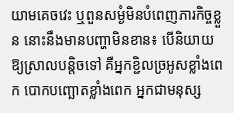យាមគេចវេះ ឬពួនសម្ងំមិនបំពេញភារកិច្ចខ្លួន នោះនឹងមានបញ្ហាមិនខាន៖ បើនិយាយឱ្យស្រាលបន្តិចទៅ គឺអ្នកខ្ជិលច្រអូសខ្លាំងពេក បោកបញ្ឆោតខ្លាំងពេក អ្នកជាមនុស្ស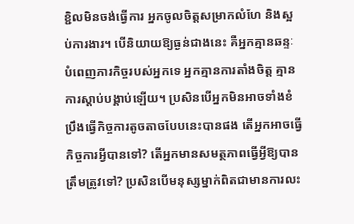ខ្ជិលមិនចង់ធ្វើការ អ្នកចូលចិត្តសម្រាកលំហែ និងស្អប់ការងារ។ បើនិយាយឱ្យធ្ងន់ជាងនេះ គឺអ្នកគ្មានឆន្ទៈបំពេញភារកិច្ចរបស់អ្នកទេ អ្នកគ្មានការតាំងចិត្ត គ្មានការស្ដាប់បង្គាប់ឡើយ។ ប្រសិនបើអ្នកមិនអាចទាំងខំប្រឹងធ្វើកិច្ចការតូចតាចបែបនេះបានផង តើអ្នកអាចធ្វើកិច្ចការអ្វីបានទៅ? តើអ្នកមានសមត្ថភាពធ្វើអ្វីឱ្យបានត្រឹមត្រូវទៅ? ប្រសិនបើមនុស្សម្នាក់ពិតជាមានការលះ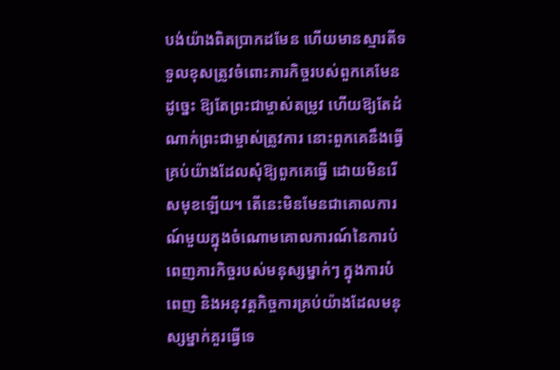បង់យ៉ាងពិតប្រាកដមែន ហើយមានស្មារតីទទួលខុសត្រូវចំពោះភារកិច្ចរបស់ពួកគេមែន ដូច្នេះ ឱ្យតែព្រះជាម្ចាស់តម្រូវ ហើយឱ្យតែដំណាក់ព្រះជាម្ចាស់ត្រូវការ នោះពួកគេនឹងធ្វើគ្រប់យ៉ាងដែលសុំឱ្យពួកគេធ្វើ ដោយមិនរើសមុខឡើយ។ តើនេះមិនមែនជាគោលការណ៍មួយក្នុងចំណោមគោលការណ៍នៃការបំពេញភារកិច្ចរបស់មនុស្សម្នាក់ៗ ក្នុងការបំពេញ និងអនុវត្តកិច្ចការគ្រប់យ៉ាងដែលមនុស្សម្នាក់គួរធ្វើទេ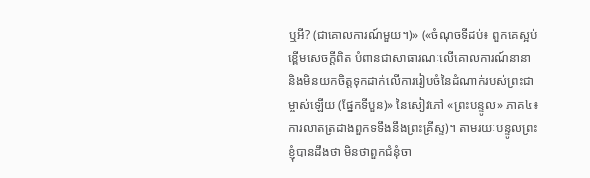ឬអី? (ជាគោលការណ៍មួយ។)» («ចំណុចទីដប់៖ ពួកគេស្អប់ខ្ពើមសេចក្ដីពិត បំពានជាសាធារណៈលើគោលការណ៍នានា និងមិនយកចិត្តទុកដាក់លើការរៀបចំនៃដំណាក់របស់ព្រះជាម្ចាស់ឡើយ (ផ្នែកទីបួន)» នៃសៀវភៅ «ព្រះបន្ទូល» ភាគ៤៖ ការលាតត្រដាងពួកទទឹងនឹងព្រះគ្រីស្ទ)។ តាមរយៈបន្ទូលព្រះ ខ្ញុំបានដឹងថា មិនថាពួកជំនុំចា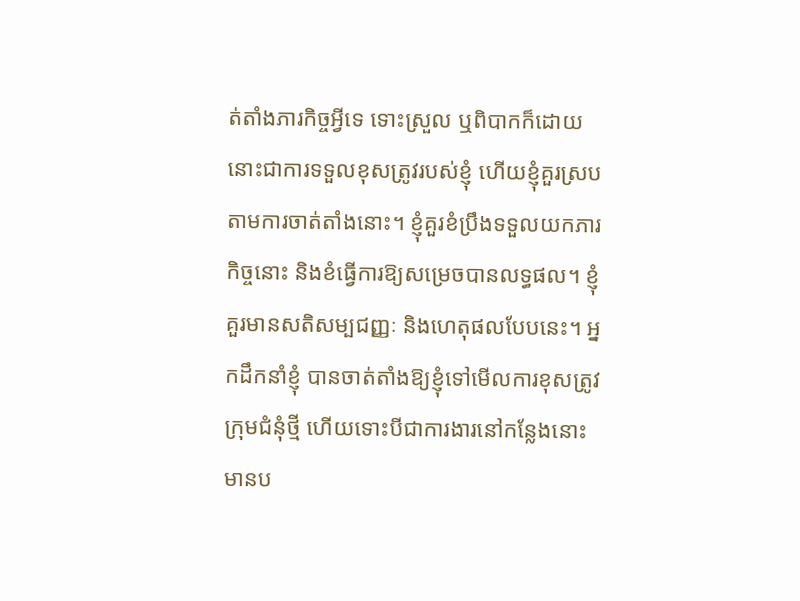ត់តាំងភារកិច្ចអ្វីទេ ទោះស្រួល ឬពិបាកក៏ដោយ នោះជាការទទួលខុសត្រូវរបស់ខ្ញុំ ហើយខ្ញុំគួរស្របតាមការចាត់តាំងនោះ។ ខ្ញុំគួរខំប្រឹងទទួលយកភារកិច្ចនោះ និងខំធ្វើការឱ្យសម្រេចបានលទ្ធផល។ ខ្ញុំគួរមានសតិសម្បជញ្ញៈ និងហេតុផលបែបនេះ។ អ្នកដឹកនាំខ្ញុំ បានចាត់តាំងឱ្យខ្ញុំទៅមើលការខុសត្រូវក្រុមជំនុំថ្មី ហើយទោះបីជាការងារនៅកន្លែងនោះ មានប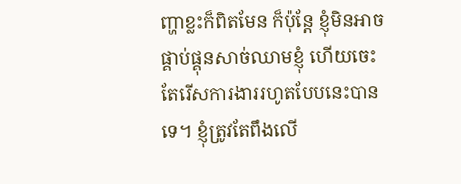ញ្ហាខ្លះក៏ពិតមែន ក៏ប៉ុន្តែ ខ្ញុំមិនអាចផ្គាប់ផ្គុនសាច់ឈាមខ្ញុំ ហើយចេះតែរើសការងាររហូតបែបនេះបានទេ។ ខ្ញុំត្រូវតែពឹងលើ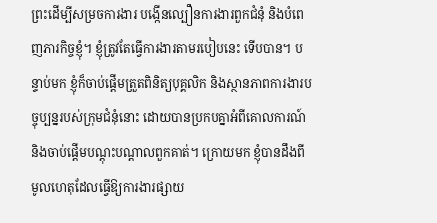ព្រះដើម្បីសម្រចការងារ បង្កើនល្បឿនការងារពួកជំនុំ និងបំពេញភារកិច្ចខ្ញុំ។ ខ្ញុំត្រូវតែធ្វើការងារតាមរបៀបនេះ ទើបបាន។ បន្ទាប់មក ខ្ញុំក៏ចាប់ផ្ដើមត្រួតពិនិត្យបុគ្គលិក និងស្ថានភាពការងារបច្ចុប្បន្នរបស់ក្រុមជំនុំនោះ ដោយបានប្រកបគ្នាអំពីគោលការណ៍ និងចាប់ផ្ដើមបណ្ដុះបណ្ដាលពួកគាត់។ ក្រោយមក ខ្ញុំបានដឹងពីមូលហេតុដែលធ្វើឱ្យការងារផ្សាយ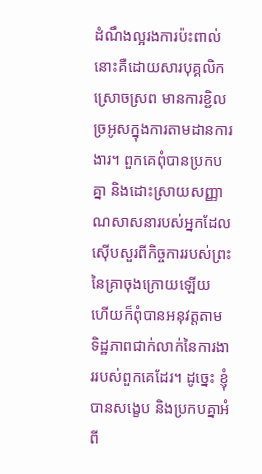ដំណឹងល្អរងការប៉ះពាល់ នោះគឺដោយសារបុគ្គលិកស្រោចស្រព មានការខ្ជិលច្រអូសក្នុងការតាមដានការងារ។ ពួកគេពុំបានប្រកបគ្នា និងដោះស្រាយសញ្ញាណសាសនារបស់អ្នកដែលស៊ើបសួរពីកិច្ចការរបស់ព្រះនៃគ្រាចុងក្រោយឡើយ ហើយក៏ពុំបានអនុវត្តតាមទិដ្ឋភាពជាក់លាក់នៃការងាររបស់ពួកគេដែរ។ ដូច្នេះ ខ្ញុំបានសង្ខេប និងប្រកបគ្នាអំពី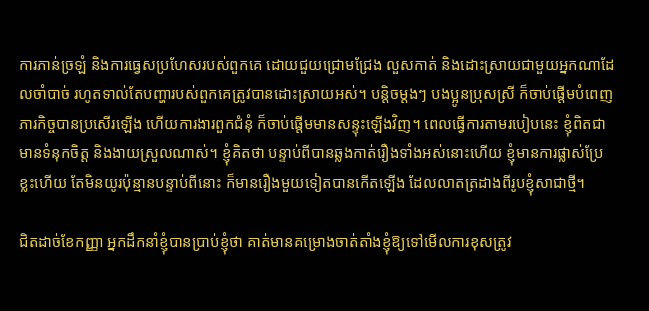ការភាន់ច្រឡំ និងការធ្វេសប្រហែសរបស់ពួកគេ ដោយជួយជ្រោមជ្រែង លួសកាត់ និងដោះស្រាយជាមួយអ្នកណាដែលចាំបាច់ រហូតទាល់តែបញ្ហារបស់ពួកគេត្រូវបានដោះស្រាយអស់។ បន្តិចម្តងៗ បងប្អូនប្រុសស្រី ក៏ចាប់ផ្ដើមបំពេញភារកិច្ចបានប្រសើរឡើង ហើយការងារពួកជំនុំ ក៏ចាប់ផ្ដើមមានសន្ទុះឡើងវិញ។ ពេលធ្វើការតាមរបៀបនេះ ខ្ញុំពិតជាមានទំនុកចិត្ត និងងាយស្រួលណាស់។ ខ្ញុំគិតថា បន្ទាប់ពីបានឆ្លងកាត់រឿងទាំងអស់នោះហើយ ខ្ញុំមានការផ្លាស់ប្រែខ្លះហើយ តែមិនយូរប៉ុន្មានបន្ទាប់ពីនោះ ក៏មានរឿងមួយទៀតបានកើតឡើង ដែលលាតត្រដាងពីរូបខ្ញុំសាជាថ្មី។

ជិតដាច់ខែកញ្ញា អ្នកដឹកនាំខ្ញុំបានប្រាប់ខ្ញុំថា គាត់មានគម្រោងចាត់តាំងខ្ញុំឱ្យទៅមើលការខុសត្រូវ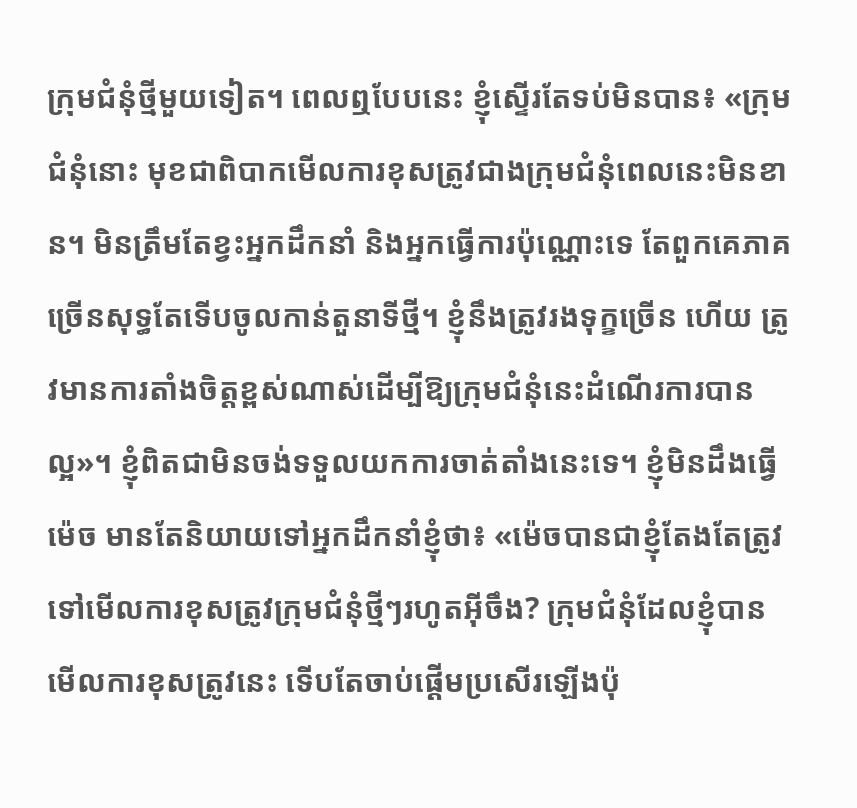ក្រុមជំនុំថ្មីមួយទៀត។ ពេលឮបែបនេះ ខ្ញុំស្ទើរតែទប់មិនបាន៖ «ក្រុមជំនុំនោះ មុខជាពិបាកមើលការខុសត្រូវជាងក្រុមជំនុំពេលនេះមិនខាន។ មិនត្រឹមតែខ្វះអ្នកដឹកនាំ និងអ្នកធ្វើការប៉ុណ្ណោះទេ តែពួកគេភាគច្រើនសុទ្ធតែទើបចូលកាន់តួនាទីថ្មី។ ខ្ញុំនឹងត្រូវរងទុក្ខច្រើន ហើយ ត្រូវមានការតាំងចិត្តខ្ពស់ណាស់ដើម្បីឱ្យក្រុមជំនុំនេះដំណើរការបានល្អ»។ ខ្ញុំពិតជាមិនចង់ទទួលយកការចាត់តាំងនេះទេ។ ខ្ញុំមិនដឹងធ្វើម៉េច មានតែនិយាយទៅអ្នកដឹកនាំខ្ញុំថា៖ «ម៉េចបានជាខ្ញុំតែងតែត្រូវទៅមើលការខុសត្រូវក្រុមជំនុំថ្មីៗរហូតអ៊ីចឹង? ក្រុមជំនុំដែលខ្ញុំបានមើលការខុសត្រូវនេះ ទើបតែចាប់ផ្ដើមប្រសើរឡើងប៉ុ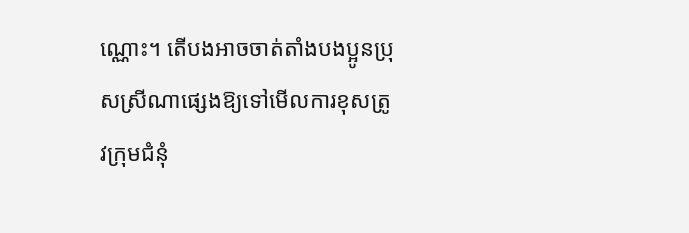ណ្ណោះ។ តើបងអាចចាត់តាំងបងប្អូនប្រុសស្រីណាផ្សេងឱ្យទៅមើលការខុសត្រូវក្រុមជំនុំ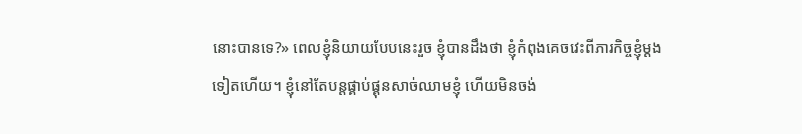នោះបានទេ?» ពេលខ្ញុំនិយាយបែបនេះរួច ខ្ញុំបានដឹងថា ខ្ញុំកំពុងគេចវេះពីភារកិច្ចខ្ញុំម្ដងទៀតហើយ។ ខ្ញុំនៅតែបន្តផ្គាប់ផ្គុនសាច់ឈាមខ្ញុំ ហើយមិនចង់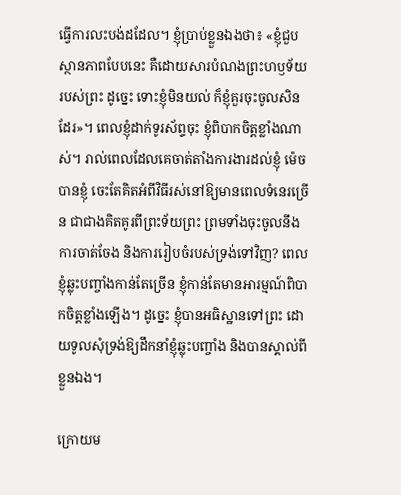ធ្វើការលះបង់ដដែល។ ខ្ញុំប្រាប់ខ្លួនឯងថា៖ «ខ្ញុំជួបស្ថានភាពបែបនេះ គឺដោយសារបំណងព្រះហឫទ័យរបស់ព្រះ ដូច្នេះ ទោះខ្ញុំមិនយល់ ក៏ខ្ញុំគួរចុះចូលសិនដែរ»។ ពេលខ្ញុំដាក់ទូរស័ព្ទចុះ ខ្ញុំពិបាកចិត្តខ្លាំងណាស់។ រាល់ពេលដែលគេចាត់តាំងការងារដល់ខ្ញុំ ម៉េចបានខ្ញុំ ចេះតែគិតអំពីវិធីរស់នៅឱ្យមានពេលទំនេរច្រើន ជាជាងគិតគូរពីព្រះទ័យព្រះ ព្រមទាំងចុះចូលនឹងការចាត់ចែង និងការរៀបចំរបស់ទ្រង់ទៅវិញ? ពេលខ្ញុំឆ្លុះបញ្ចាំងកាន់តែច្រើន ខ្ញុំកាន់តែមានអារម្មណ៍ពិបាកចិត្តខ្លាំងឡើង។ ដូច្នេះ ខ្ញុំបានអធិស្ឋានទៅព្រះ ដោយទូលសុំទ្រង់ឱ្យដឹកនាំខ្ញុំឆ្លុះបញ្ចាំង និងបានស្គាល់ពីខ្លួនឯង។

ក្រោយម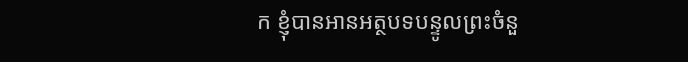ក ខ្ញុំបានអានអត្ថបទបន្ទូលព្រះចំនួ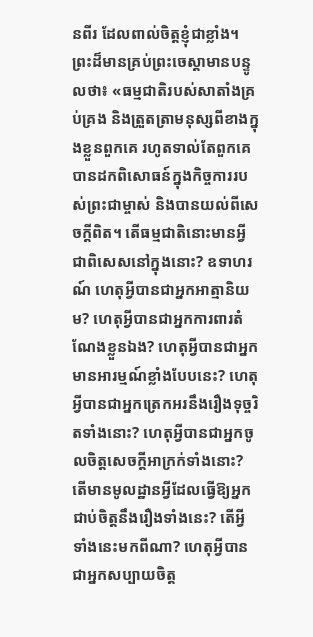នពីរ ដែលពាល់ចិត្តខ្ញុំជាខ្លាំង។ ព្រះដ៏មានគ្រប់ព្រះចេស្ដាមានបន្ទូលថា៖ «ធម្មជាតិរបស់សាតាំងគ្រប់គ្រង និងត្រួតត្រាមនុស្សពីខាងក្នុងខ្លួនពួកគេ រហូតទាល់តែពួកគេបានដកពិសោធន៍ក្នុងកិច្ចការរបស់ព្រះជាម្ចាស់ និងបានយល់ពីសេចក្តីពិត។ តើធម្មជាតិនោះមានអ្វីជាពិសេសនៅក្នុងនោះ? ឧទាហរណ៍ ហេតុអ្វីបានជាអ្នកអាត្មានិយម? ហេតុអ្វីបានជាអ្នកការពារតំណែងខ្លួនឯង? ហេតុអ្វីបានជាអ្នកមានអារម្មណ៍ខ្លាំងបែបនេះ? ហេតុអ្វីបានជាអ្នកត្រេកអរនឹងរឿងទុច្ចរិតទាំងនោះ? ហេតុអ្វីបានជាអ្នកចូលចិត្តសេចក្ដីអាក្រក់ទាំងនោះ? តើមានមូលដ្ឋានអ្វីដែលធ្វើឱ្យអ្នកជាប់ចិត្តនឹងរឿងទាំងនេះ? តើអ្វីទាំងនេះមកពីណា? ហេតុអ្វីបានជាអ្នកសប្បាយចិត្ត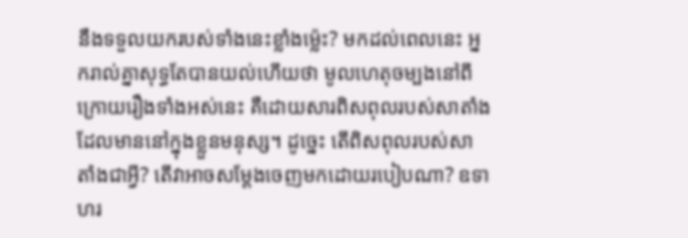នឹងទទួលយករបស់ទាំងនេះខ្លាំងម្ល៉េះ? មកដល់ពេលនេះ អ្នករាល់គ្នាសុទ្ធតែបានយល់ហើយថា មូលហេតុចម្បងនៅពីក្រោយរឿងទាំងអស់នេះ គឺដោយសារពិសពុលរបស់សាតាំងដែលមាននៅក្នុងខ្លួនមនុស្ស។ ដូច្នេះ តើពិសពុលរបស់សាតាំងជាអ្វី? តើវាអាចសម្ដែងចេញមកដោយរបៀបណា? ឧទាហរ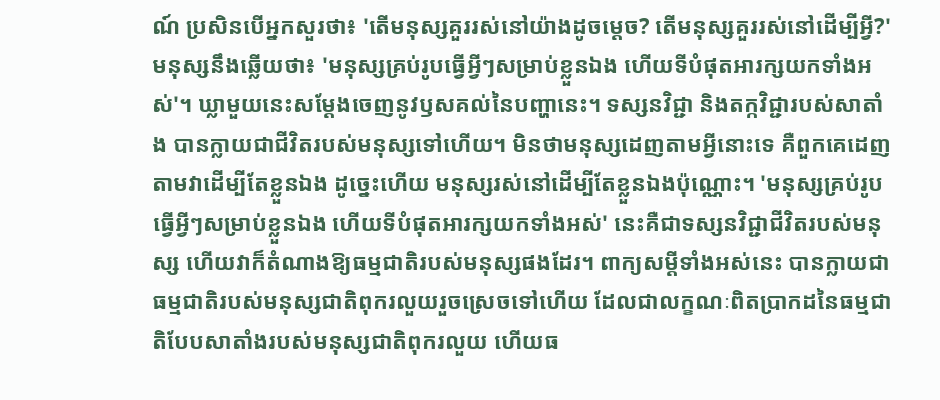ណ៍ ប្រសិនបើអ្នកសួរថា៖ 'តើមនុស្សគួររស់នៅយ៉ាងដូចម្ដេច? តើមនុស្សគួររស់នៅដើម្បីអ្វី?' មនុស្សនឹងឆ្លើយថា៖ 'មនុស្សគ្រប់រូបធ្វើអ្វីៗសម្រាប់ខ្លួនឯង ហើយទីបំផុតអារក្សយកទាំងអស់'។ ឃ្លាមួយនេះសម្ដែងចេញនូវឫសគល់នៃបញ្ហានេះ។ ទស្សនវិជ្ជា និងតក្កវិជ្ជារបស់សាតាំង បានក្លាយជាជីវិតរបស់មនុស្សទៅហើយ។ មិនថាមនុស្សដេញតាមអ្វីនោះទេ គឺពួកគេដេញតាមវាដើម្បីតែខ្លួនឯង ដូច្នេះហើយ មនុស្សរស់នៅដើម្បីតែខ្លួនឯងប៉ុណ្ណោះ។ 'មនុស្សគ្រប់រូបធ្វើអ្វីៗសម្រាប់ខ្លួនឯង ហើយទីបំផុតអារក្សយកទាំងអស់' នេះគឺជាទស្សនវិជ្ជាជីវិតរបស់មនុស្ស ហើយវាក៏តំណាងឱ្យធម្មជាតិរបស់មនុស្សផងដែរ។ ពាក្យសម្ដីទាំងអស់នេះ បានក្លាយជាធម្មជាតិរបស់មនុស្សជាតិពុករលួយរួចស្រេចទៅហើយ ដែលជាលក្ខណៈពិតប្រាកដនៃធម្មជាតិបែបសាតាំងរបស់មនុស្សជាតិពុករលួយ ហើយធ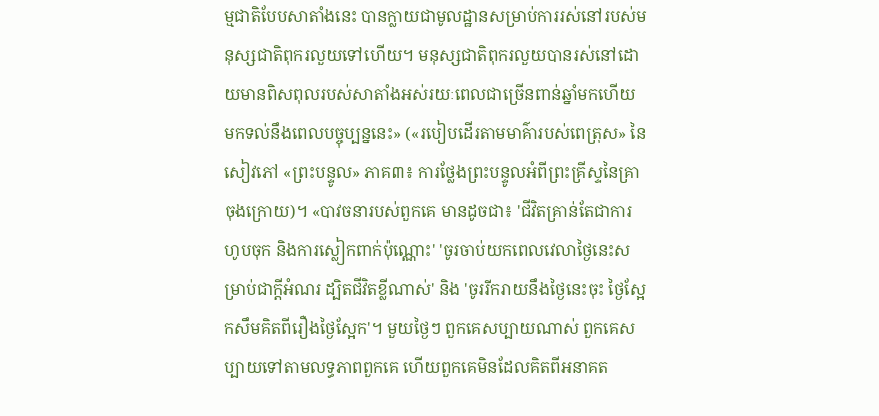ម្មជាតិបែបសាតាំងនេះ បានក្លាយជាមូលដ្ឋានសម្រាប់ការរស់នៅរបស់មនុស្សជាតិពុករលួយទៅហើយ។ មនុស្សជាតិពុករលួយបានរស់នៅដោយមានពិសពុលរបស់សាតាំងអស់រយៈពេលជាច្រើនពាន់ឆ្នាំមកហើយ មកទល់នឹងពេលបច្ចុប្បន្ននេះ» («របៀបដើរតាមមាគ៌ារបស់ពេត្រុស» នៃសៀវភៅ «ព្រះបន្ទូល» ភាគ៣៖ ការថ្លែងព្រះបន្ទូលអំពីព្រះគ្រីស្ទនៃគ្រាចុងក្រោយ)។ «បាវចនារបស់ពួកគេ មានដូចជា៖ 'ជីវិតគ្រាន់តែជាការហូបចុក និងការស្លៀកពាក់ប៉ុណ្ណោះ' 'ចូរចាប់យកពេលវេលាថ្ងៃនេះសម្រាប់ជាក្ដីអំណរ ដ្បិតជីវិតខ្លីណាស់' និង 'ចូររីករាយនឹងថ្ងៃនេះចុះ ថ្ងៃស្អែកសឹមគិតពីរឿងថ្ងៃស្អែក'។ មួយថ្ងៃៗ ពួកគេសប្បាយណាស់ ពួកគេសប្បាយទៅតាមលទ្ធភាពពួកគេ ហើយពួកគេមិនដែលគិតពីអនាគត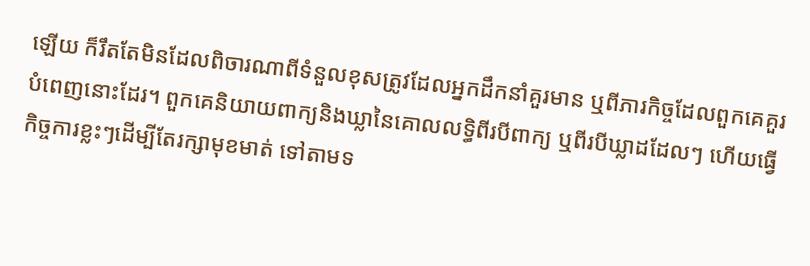ឡើយ ក៏រឹតតែមិនដែលពិចារណាពីទំនួលខុសត្រូវដែលអ្នកដឹកនាំគួរមាន ឬពីភារកិច្ចដែលពួកគេគួរបំពេញនោះដែរ។ ពួកគេនិយាយពាក្យនិងឃ្លានៃគោលលទ្ធិពីរបីពាក្យ ឬពីរបីឃ្លាដដែលៗ ហើយធ្វើកិច្ចការខ្លះៗដើម្បីតែរក្សាមុខមាត់ ទៅតាមទ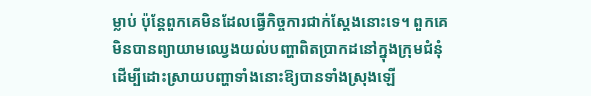ម្លាប់ ប៉ុន្តែពួកគេមិនដែលធ្វើកិច្ចការជាក់ស្ដែងនោះទេ។ ពួកគេមិនបានព្យាយាមឈ្វេងយល់បញ្ហាពិតប្រាកដនៅក្នុងក្រុមជំនុំ ដើម្បីដោះស្រាយបញ្ហាទាំងនោះឱ្យបានទាំងស្រុងឡើ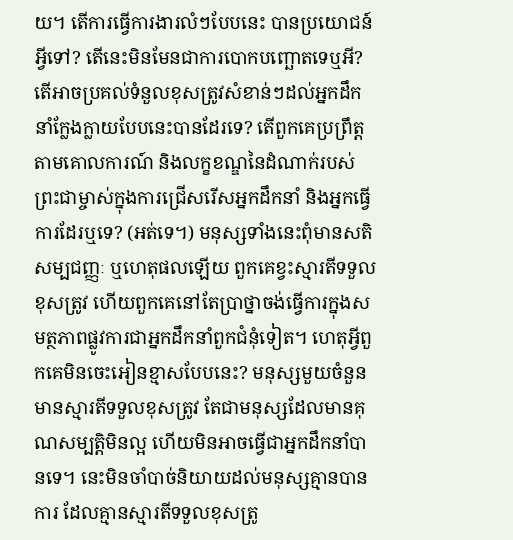យ។ តើការធ្វើការងារលំៗបែបនេះ បានប្រយោជន៍អ្វីទៅ? តើនេះមិនមែនជាការបោកបញ្ឆោតទេឬអី? តើអាចប្រគល់ទំនួលខុសត្រូវសំខាន់ៗដល់អ្នកដឹកនាំក្លែងក្លាយបែបនេះបានដែរទេ? តើពួកគេប្រព្រឹត្តតាមគោលការណ៍ និងលក្ខខណ្ឌនៃដំណាក់របស់ព្រះជាម្ចាស់ក្នុងការជ្រើសរើសអ្នកដឹកនាំ និងអ្នកធ្វើការដែរឬទេ? (អត់ទេ។) មនុស្សទាំងនេះពុំមានសតិសម្បជញ្ញៈ ឬហេតុផលឡើយ ពួកគេខ្វះស្មារតីទទួលខុសត្រូវ ហើយពួកគេនៅតែប្រាថ្នាចង់ធ្វើការក្នុងសមត្ថភាពផ្លូវការជាអ្នកដឹកនាំពួកជំនុំទៀត។ ហេតុអ្វីពួកគេមិនចេះអៀនខ្មាសបែបនេះ? មនុស្សមួយចំនួនមានស្មារតីទទួលខុសត្រូវ តែជាមនុស្សដែលមានគុណសម្បត្តិមិនល្អ ហើយមិនអាចធ្វើជាអ្នកដឹកនាំបានទេ។ នេះមិនចាំបាច់និយាយដល់មនុស្សគ្មានបានការ ដែលគ្មានស្មារតីទទួលខុសត្រូ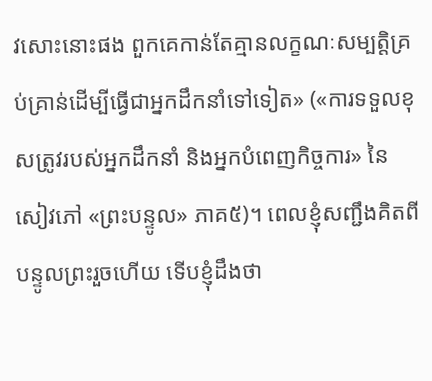វសោះនោះផង ពួកគេកាន់តែគ្មានលក្ខណៈសម្បត្តិគ្រប់គ្រាន់ដើម្បីធ្វើជាអ្នកដឹកនាំទៅទៀត» («ការទទួលខុសត្រូវរបស់អ្នកដឹកនាំ និងអ្នកបំពេញកិច្ចការ» នៃសៀវភៅ «ព្រះបន្ទូល» ភាគ៥)។ ពេលខ្ញុំសញ្ជឹងគិតពីបន្ទូលព្រះរួចហើយ ទើបខ្ញុំដឹងថា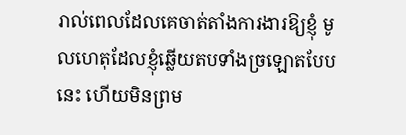រាល់ពេលដែលគេចាត់តាំងការងារឱ្យខ្ញុំ មូលហេតុដែលខ្ញុំឆ្លើយតបទាំងច្រឡោតបែបនេះ ហើយមិនព្រម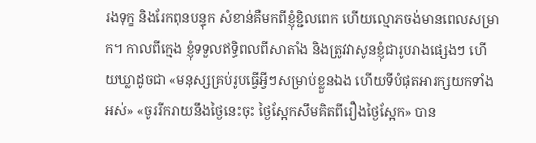រងទុក្ខ និងរែកពុនបន្ទុក សំខាន់គឺមកពីខ្ញុំខ្ជិលពេក ហើយល្មោភចង់មានពេលសម្រាក។ កាលពីក្មេង ខ្ញុំទទួលឥទ្ធិពលពីសាតាំង និងត្រូវវាសូនខ្ញុំជារូបរាងផ្សេងៗ ហើយឃ្លាដូចជា «មនុស្សគ្រប់រូបធ្វើអ្វីៗសម្រាប់ខ្លួនឯង ហើយទីបំផុតអារក្សយកទាំងអស់» «ចូររីករាយនឹងថ្ងៃនេះចុះ ថ្ងៃស្អែកសឹមគិតពីរឿងថ្ងៃស្អែក» បាន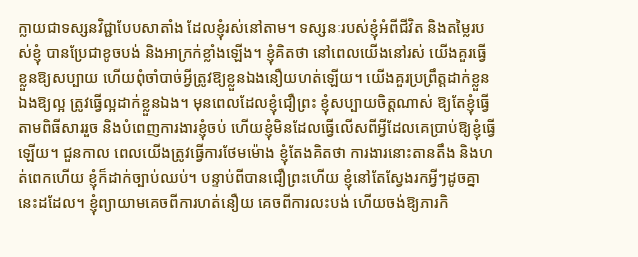ក្លាយជាទស្សនវិជ្ជាបែបសាតាំង ដែលខ្ញុំរស់នៅតាម។ ទស្សនៈរបស់ខ្ញុំអំពីជីវិត និងតម្លៃរបស់ខ្ញុំ បានប្រែជាខូចបង់ និងអាក្រក់ខ្លាំងឡើង។ ខ្ញុំគិតថា នៅពេលយើងនៅរស់ យើងគួរធ្វើខ្លួនឱ្យសប្បាយ ហើយពុំចាំបាច់អ្វីត្រូវឱ្យខ្លួនឯងនឿយហត់ឡើយ។ យើងគួរប្រព្រឹត្តដាក់ខ្លួនឯងឱ្យល្អ ត្រូវធ្វើល្អដាក់ខ្លួនឯង។ មុនពេលដែលខ្ញុំជឿព្រះ ខ្ញុំសប្បាយចិត្តណាស់ ឱ្យតែខ្ញុំធ្វើតាមពិធីសាររួច និងបំពេញការងារខ្ញុំចប់ ហើយខ្ញុំមិនដែលធ្វើលើសពីអ្វីដែលគេប្រាប់ឱ្យខ្ញុំធ្វើឡើយ។ ជួនកាល ពេលយើងត្រូវធ្វើការថែមម៉ោង ខ្ញុំតែងគិតថា ការងារនោះតានតឹង និងហត់ពេកហើយ ខ្ញុំក៏ដាក់ច្បាប់ឈប់។ បន្ទាប់ពីបានជឿព្រះហើយ ខ្ញុំនៅតែស្វែងរកអ្វីៗដូចគ្នានេះដដែល។ ខ្ញុំព្យាយាមគេចពីការហត់នឿយ គេចពីការលះបង់ ហើយចង់ឱ្យភារកិ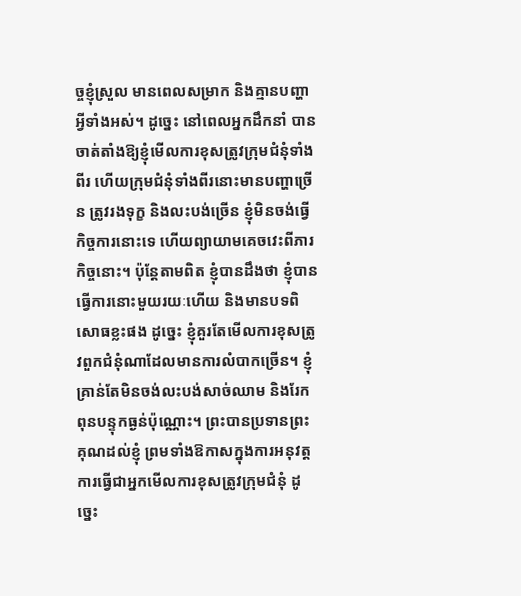ច្ចខ្ញុំស្រួល មានពេលសម្រាក និងគ្មានបញ្ហាអ្វីទាំងអស់។ ដូច្នេះ នៅពេលអ្នកដឹកនាំ បានចាត់តាំងឱ្យខ្ញុំមើលការខុសត្រូវក្រុមជំនុំទាំងពីរ ហើយក្រុមជំនុំទាំងពីរនោះមានបញ្ហាច្រើន ត្រូវរងទុក្ខ និងលះបង់ច្រើន ខ្ញុំមិនចង់ធ្វើកិច្ចការនោះទេ ហើយព្យាយាមគេចវេះពីភារកិច្ចនោះ។ ប៉ុន្តែតាមពិត ខ្ញុំបានដឹងថា ខ្ញុំបានធ្វើការនោះមួយរយៈហើយ និងមានបទពិសោធខ្លះផង ដូច្នេះ ខ្ញុំគួរតែមើលការខុសត្រូវពួកជំនុំណាដែលមានការលំបាកច្រើន។ ខ្ញុំគ្រាន់តែមិនចង់លះបង់សាច់ឈាម និងរែកពុនបន្ទុកធ្ងន់ប៉ុណ្ណោះ។ ព្រះបានប្រទានព្រះគុណដល់ខ្ញុំ ព្រមទាំងឱកាសក្នុងការអនុវត្តការធ្វើជាអ្នកមើលការខុសត្រូវក្រុមជំនុំ ដូច្នេះ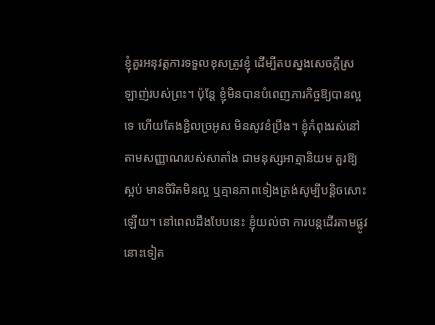ខ្ញុំគួរអនុវត្តការទទួលខុសត្រូវខ្ញុំ ដើម្បីតបស្នងសេចក្ដីស្រឡាញ់របស់ព្រះ។ ប៉ុន្តែ ខ្ញុំមិនបានបំពេញភារកិច្ចឱ្យបានល្អទេ ហើយតែងខ្ជិលច្រអូស មិនសូវខំប្រឹង។ ខ្ញុំកំពុងរស់នៅតាមសញ្ញាណរបស់សាតាំង ជាមនុស្សអាត្មានិយម គួរឱ្យស្អប់ មានចិរិតមិនល្អ ឬគ្មានភាពទៀងត្រង់សូម្បីបន្តិចសោះឡើយ។ នៅពេលដឹងបែបនេះ ខ្ញុំយល់ថា ការបន្តដើរតាមផ្លូវនោះទៀត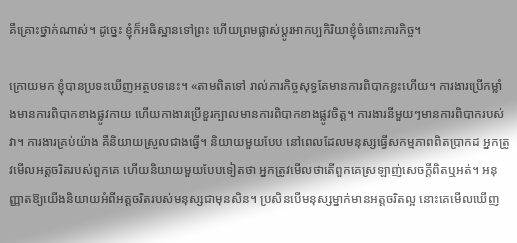គឺគ្រោះថ្នាក់ណាស់។ ដូច្នេះ ខ្ញុំក៏អធិស្ឋានទៅព្រះ ហើយព្រមផ្លាស់ប្ដូរអាកប្បកិរិយាខ្ញុំចំពោះភារកិច្ច។

ក្រោយមក ខ្ញុំបានប្រទះឃើញអត្ថបទនេះ។ «តាមពិតទៅ រាល់ភារកិច្ចសុទ្ធតែមានការពិបាកខ្លះហើយ។ ការងារប្រើកម្លាំងមានការពិបាកខាងផ្លូវកាយ ហើយកាងារប្រើខួរក្បាលមានការពិបាកខាងផ្លូវចិត្ត។ ការងារនីមួយៗមានការពិបាករបស់វា។ ការងារគ្រប់យ៉ាង គឺនិយាយស្រួលជាងធ្វើ។ និយាយមួយបែប នៅពេលដែលមនុស្សធ្វើសកម្មភាពពិតប្រាកដ អ្នកត្រូវមើលអត្តចរិតរបស់ពួកគេ ហើយនិយាយមួយបែបទៀតថា អ្នកត្រូវមើលថាតើពួកគេស្រឡាញ់សេចក្តីពិតឬអត់។ អនុញ្ញាតឱ្យយើងនិយាយអំពីអត្តចរិតរបស់មនុស្សជាមុនសិន។ ប្រសិនបើមនុស្សម្នាក់មានអត្តចរិតល្អ នោះគេមើលឃើញ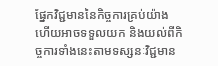ផ្នែកវិជ្ជមាននៃកិច្ចការគ្រប់យ៉ាង ហើយអាចទទួលយក និងយល់ពីកិច្ចការទាំងនេះតាមទស្សនៈវិជ្ជមាន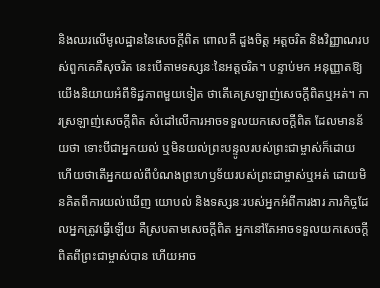និងឈរលើមូលដ្ឋាននៃសេចក្តីពិត ពោលគឺ ដួងចិត្ត អត្តចរិត និងវិញ្ញាណរបស់ពួកគេគឺសុចរិត នេះបើតាមទស្សនៈនៃអត្តចរិត។ បន្ទាប់មក អនុញ្ញាតឱ្យយើងនិយាយអំពីទិដ្ឋភាពមួយទៀត ថាតើគេស្រឡាញ់សេចក្ដីពិតឬអត់។ ការស្រឡាញ់សេចក្តីពិត សំដៅលើការអាចទទួលយកសេចក្តីពិត ដែលមានន័យថា ទោះបីជាអ្នកយល់ ឬមិនយល់ព្រះបន្ទូលរបស់ព្រះជាម្ចាស់ក៏ដោយ ហើយថាតើអ្នកយល់ពីបំណងព្រះហឫទ័យរបស់ព្រះជាម្ចាស់ឬអត់ ដោយមិនគិតពីការយល់ឃើញ យោបល់ និងទស្សនៈរបស់អ្នកអំពីការងារ ភារកិច្ចដែលអ្នកត្រូវធ្វើឡើយ គឺស្របតាមសេចក្តីពិត អ្នកនៅតែអាចទទួលយកសេចក្តីពិតពីព្រះជាម្ចាស់បាន ហើយអាច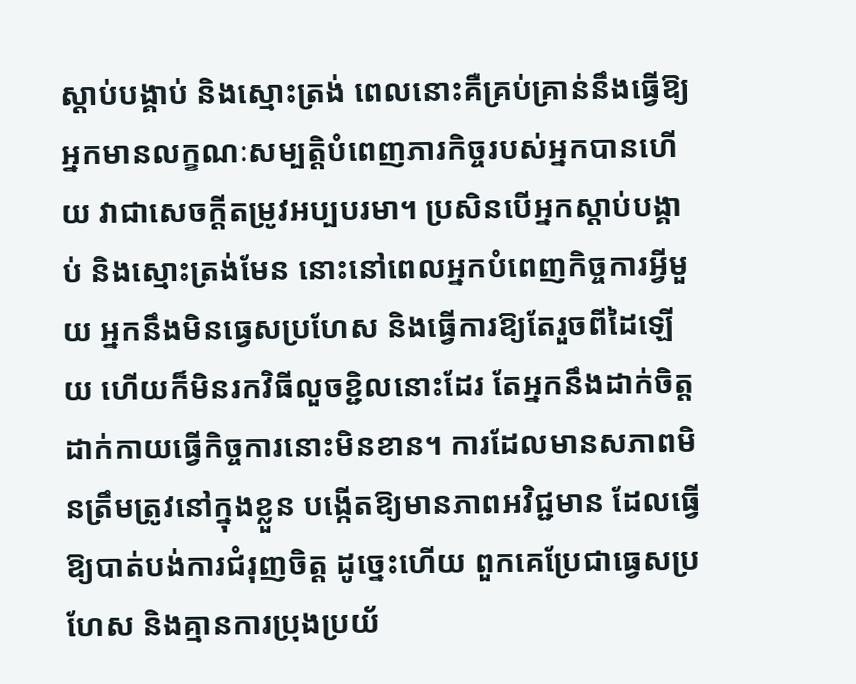ស្តាប់បង្គាប់ និងស្មោះត្រង់ ពេលនោះគឺគ្រប់គ្រាន់នឹងធ្វើឱ្យអ្នកមានលក្ខណៈសម្បត្តិបំពេញភារកិច្ចរបស់អ្នកបានហើយ វាជាសេចក្តីតម្រូវអប្បបរមា។ ប្រសិនបើអ្នកស្ដាប់បង្គាប់ និងស្មោះត្រង់មែន នោះនៅពេលអ្នកបំពេញកិច្ចការអ្វីមួយ អ្នកនឹងមិនធ្វេសប្រហែស និងធ្វើការឱ្យតែរួចពីដៃឡើយ ហើយក៏មិនរកវិធីលួចខ្ជិលនោះដែរ តែអ្នកនឹងដាក់ចិត្ត ដាក់កាយធ្វើកិច្ចការនោះមិនខាន។ ការដែលមានសភាពមិនត្រឹមត្រូវនៅក្នុងខ្លួន បង្កើតឱ្យមានភាពអវិជ្ជមាន ដែលធ្វើឱ្យបាត់បង់ការជំរុញចិត្ត ដូច្នេះហើយ ពួកគេប្រែជាធ្វេសប្រហែស និងគ្មានការប្រុងប្រយ័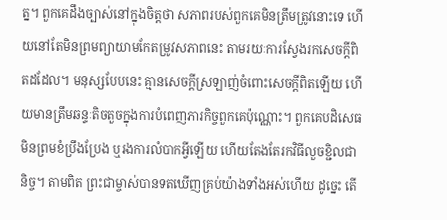ត្ន។ ពួកគេដឹងច្បាស់នៅក្នុងចិត្តថា សភាពរបស់ពួកគេមិនត្រឹមត្រូវនោះទេ ហើយនៅតែមិនព្រមព្យាយាមកែតម្រូវសភាពនេះ តាមរយៈការស្វែងរកសេចក្ដីពិតដដែល។ មនុស្សបែបនេះ គ្មានសេចក្ដីស្រឡាញ់ចំពោះសេចក្ដីពិតឡើយ ហើយមានត្រឹមឆន្ទៈតិចតួចក្នុងការបំពេញភារកិច្ចពួកគេប៉ុណ្ណោះ។ ពួកគេបដិសេធមិនព្រមខំប្រឹងប្រែង ឬរងការលំបាកអ្វីឡើយ ហើយតែងតែរកវិធីលួចខ្ជិលជានិច្ច។ តាមពិត ព្រះជាម្ចាស់បានទតឃើញគ្រប់យ៉ាងទាំងអស់ហើយ ដូច្នេះ តើ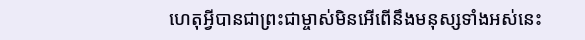ហេតុអ្វីបានជាព្រះជាម្ចាស់មិនអើពើនឹងមនុស្សទាំងអស់នេះ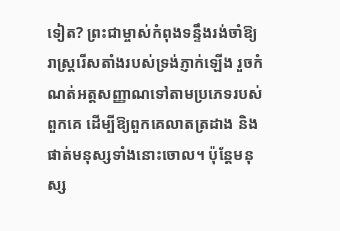ទៀត? ព្រះជាម្ចាស់កំពុងទន្ទឹងរង់ចាំឱ្យរាស្រ្តរើសតាំងរបស់ទ្រង់ភ្ញាក់ឡើង រួចកំណត់អត្តសញ្ញាណទៅតាមប្រភេទរបស់ពួកគេ ដើម្បីឱ្យពួកគេលាតត្រដាង និងផាត់មនុស្សទាំងនោះចោល។ ប៉ុន្តែមនុស្ស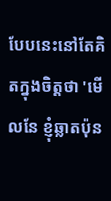បែបនេះនៅតែគិតក្នុងចិត្តថា 'មើលនែ ខ្ញុំឆ្លាតប៉ុន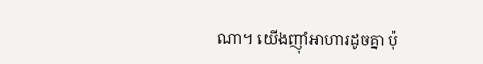ណា។ យើងញ៉ាំអាហារដូចគ្នា ប៉ុ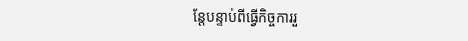ន្តែបន្ទាប់ពីធ្វើកិច្ចការរួ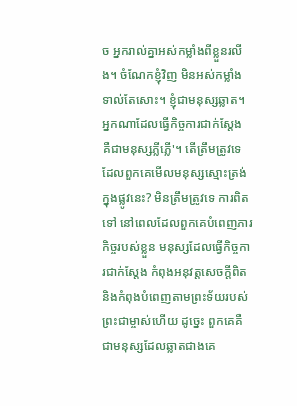ច អ្នករាល់គ្នាអស់កម្លាំងពីខ្លួនរលីង។ ចំណែកខ្ញុំវិញ មិនអស់កម្លាំងទាល់តែសោះ។ ខ្ញុំជាមនុស្សឆ្លាត។ អ្នកណាដែលធ្វើកិច្ចការជាក់ស្តែង គឺជាមនុស្សភ្លីភ្លើ'។ តើត្រឹមត្រូវទេដែលពួកគេមើលមនុស្សស្មោះត្រង់ក្នុងផ្លូវនេះ? មិនត្រឹមត្រូវទេ ការពិតទៅ នៅពេលដែលពួកគេបំពេញភារកិច្ចរបស់ខ្លួន មនុស្សដែលធ្វើកិច្ចការជាក់ស្តែង កំពុងអនុវត្តសេចក្តីពិត និងកំពុងបំពេញតាមព្រះទ័យរបស់ព្រះជាម្ចាស់ហើយ ដូច្នេះ ពួកគេគឺជាមនុស្សដែលឆ្លាតជាងគេ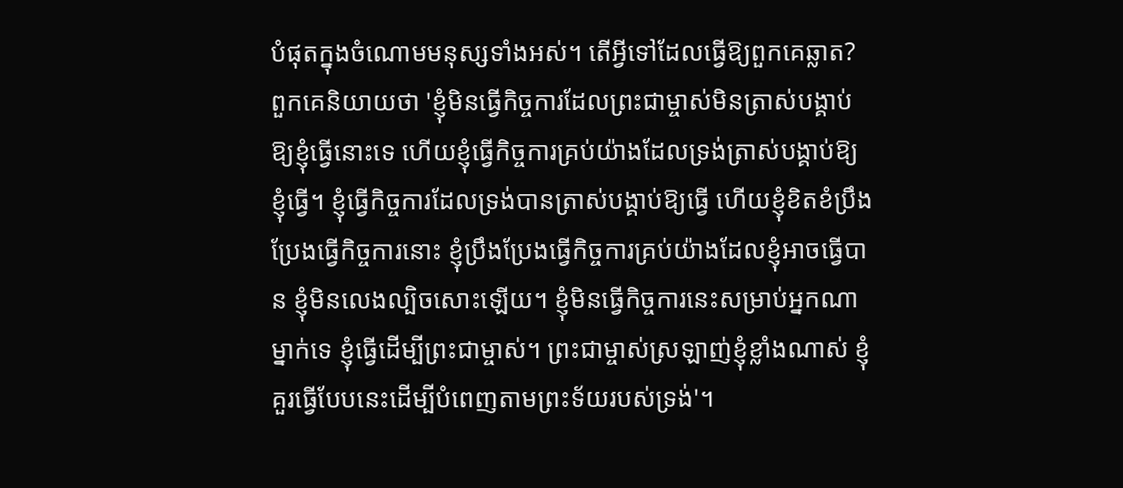បំផុតក្នុងចំណោមមនុស្សទាំងអស់។ តើអ្វីទៅដែលធ្វើឱ្យពួកគេឆ្លាត? ពួកគេនិយាយថា 'ខ្ញុំមិនធ្វើកិច្ចការដែលព្រះជាម្ចាស់មិនត្រាស់បង្គាប់ឱ្យខ្ញុំធ្វើនោះទេ ហើយខ្ញុំធ្វើកិច្ចការគ្រប់យ៉ាងដែលទ្រង់ត្រាស់បង្គាប់ឱ្យខ្ញុំធ្វើ។ ខ្ញុំធ្វើកិច្ចការដែលទ្រង់បានត្រាស់បង្គាប់ឱ្យធ្វើ ហើយខ្ញុំខិតខំប្រឹងប្រែងធ្វើកិច្ចការនោះ ខ្ញុំប្រឹងប្រែងធ្វើកិច្ចការគ្រប់យ៉ាងដែលខ្ញុំអាចធ្វើបាន ខ្ញុំមិនលេងល្បិចសោះឡើយ។ ខ្ញុំមិនធ្វើកិច្ចការនេះសម្រាប់អ្នកណាម្នាក់ទេ ខ្ញុំធ្វើដើម្បីព្រះជាម្ចាស់។ ព្រះជាម្ចាស់ស្រឡាញ់ខ្ញុំខ្លាំងណាស់ ខ្ញុំគួរធ្វើបែបនេះដើម្បីបំពេញតាមព្រះទ័យរបស់ទ្រង់'។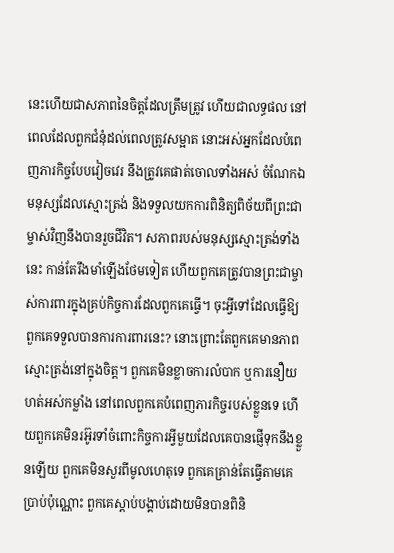នេះហើយជាសភាពនៃចិត្តដែលត្រឹមត្រូវ ហើយជាលទ្ធផល នៅពេលដែលពួកជំនុំដល់ពេលត្រូវសម្អាត នោះអស់អ្នកដែលបំពេញភារកិច្ចបែបវៀចវេរ នឹងត្រូវគេផាត់ចោលទាំងអស់ ចំណែកឯមនុស្សដែលស្មោះត្រង់ និងទទួលយកការពិនិត្យពិច័យពីព្រះជាម្ចាស់វិញនឹងបានរួចជីវិត។ សភាពរបស់មនុស្សស្មោះត្រង់ទាំងនេះ កាន់តែរឹងមាំឡើងថែមទៀត ហើយពួកគេត្រូវបានព្រះជាម្ចាស់ការពារក្នុងគ្រប់កិច្ចការដែលពួកគេធ្វើ។ ចុះអ្វីទៅដែលធ្វើឱ្យពួកគេទទួលបានការការពារនេះ? នោះព្រោះតែពួកគេមានភាពស្មោះត្រង់នៅក្នុងចិត្ត។ ពួកគេមិនខ្លាចការលំបាក ឬការនឿយហត់អស់កម្លាំង នៅពេលពួកគេបំពេញភារកិច្ចរបស់ខ្លួនទេ ហើយពួកគេមិនរអ៊ូរទាំចំពោះកិច្ចការអ្វីមួយដែលគេបានផ្ញើទុកនឹងខ្លួនឡើយ ពួកគេមិនសួរពីមូលហេតុទេ ពួកគេគ្រាន់តែធ្វើតាមគេប្រាប់ប៉ុណ្ណោះ ពួកគេស្តាប់បង្គាប់ដោយមិនបានពិនិ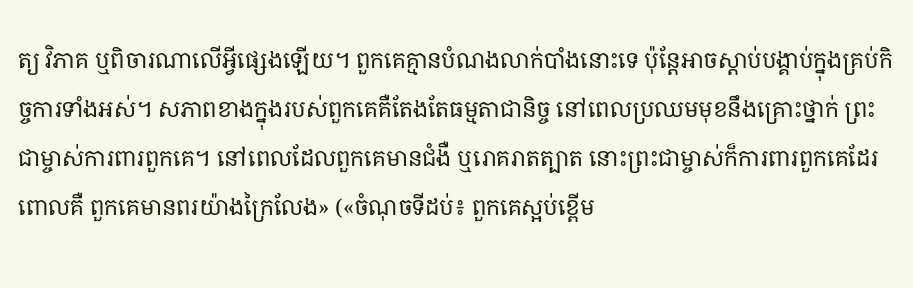ត្យ វិភាគ ឬពិចារណាលើអ្វីផ្សេងឡើយ។ ពួកគេគ្មានបំណងលាក់បាំងនោះទេ ប៉ុន្តែអាចស្តាប់បង្គាប់ក្នុងគ្រប់កិច្ចការទាំងអស់។ សភាពខាងក្នុងរបស់ពួកគេគឺតែងតែធម្មតាជានិច្ច នៅពេលប្រឈមមុខនឹងគ្រោះថ្នាក់ ព្រះជាម្ចាស់ការពារពួកគេ។ នៅពេលដែលពួកគេមានជំងឺ ឬរោគរាតត្បាត នោះព្រះជាម្ចាស់ក៏ការពារពួកគេដែរ ពោលគឺ ពួកគេមានពរយ៉ាងក្រៃលែង» («ចំណុចទីដប់៖ ពួកគេស្អប់ខ្ពើម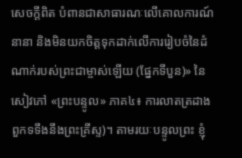សេចក្ដីពិត បំពានជាសាធារណៈលើគោលការណ៍នានា និងមិនយកចិត្តទុកដាក់លើការរៀបចំនៃដំណាក់របស់ព្រះជាម្ចាស់ឡើយ (ផ្នែកទីបួន)» នៃសៀវភៅ «ព្រះបន្ទូល» ភាគ៤៖ ការលាតត្រដាងពួកទទឹងនឹងព្រះគ្រីស្ទ)។ តាមរយៈបន្ទូលព្រះ ខ្ញុំ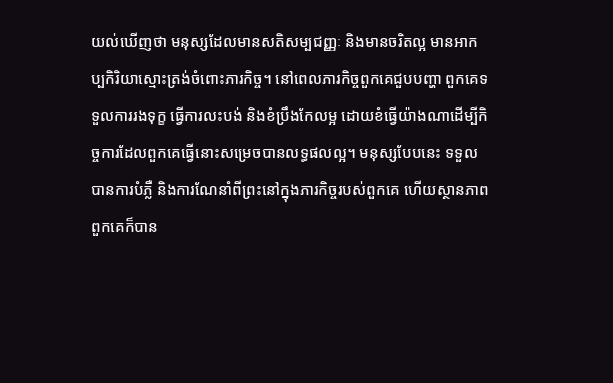យល់ឃើញថា មនុស្សដែលមានសតិសម្បជញ្ញៈ និងមានចរិតល្អ មានអាកប្បកិរិយាស្មោះត្រង់ចំពោះភារកិច្ច។ នៅពេលភារកិច្ចពួកគេជួបបញ្ហា ពួកគេទទួលការរងទុក្ខ ធ្វើការលះបង់ និងខំប្រឹងកែលម្អ ដោយខំធ្វើយ៉ាងណាដើម្បីកិច្ចការដែលពួកគេធ្វើនោះសម្រេចបានលទ្ធផលល្អ។ មនុស្សបែបនេះ ទទួលបានការបំភ្លឺ និងការណែនាំពីព្រះនៅក្នុងភារកិច្ចរបស់ពួកគេ ហើយស្ថានភាពពួកគេក៏បាន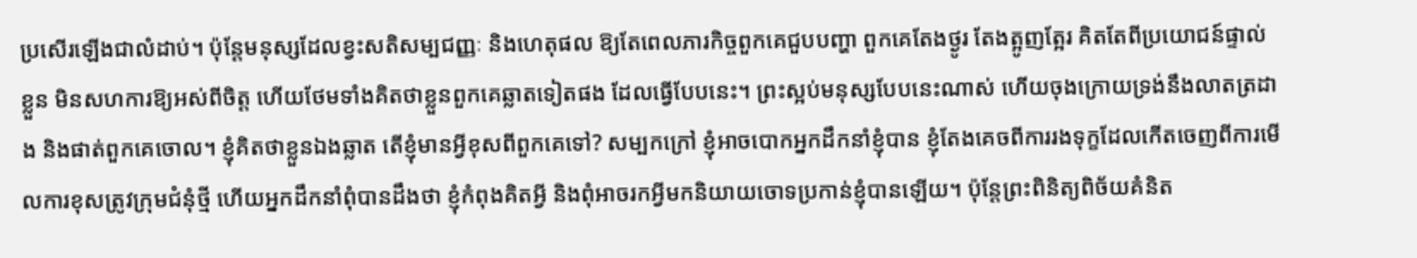ប្រសើរឡើងជាលំដាប់។ ប៉ុន្តែមនុស្សដែលខ្វះសតិសម្បជញ្ញៈ និងហេតុផល ឱ្យតែពេលភារកិច្ចពួកគេជួបបញ្ហា ពួកគេតែងថ្ងូរ តែងត្អូញត្អែរ គិតតែពីប្រយោជន៍ផ្ទាល់ខ្លួន មិនសហការឱ្យអស់ពីចិត្ត ហើយថែមទាំងគិតថាខ្លួនពួកគេឆ្លាតទៀតផង ដែលធ្វើបែបនេះ។ ព្រះស្អប់មនុស្សបែបនេះណាស់ ហើយចុងក្រោយទ្រង់នឹងលាតត្រដាង និងផាត់ពួកគេចោល។ ខ្ញុំគិតថាខ្លួនឯងឆ្លាត តើខ្ញុំមានអ្វីខុសពីពួកគេទៅ? សម្បកក្រៅ ខ្ញុំអាចបោកអ្នកដឹកនាំខ្ញុំបាន ខ្ញុំតែងគេចពីការរងទុក្ខដែលកើតចេញពីការមើលការខុសត្រូវក្រុមជំនុំថ្មី ហើយអ្នកដឹកនាំពុំបានដឹងថា ខ្ញុំកំពុងគិតអ្វី និងពុំអាចរកអ្វីមកនិយាយចោទប្រកាន់ខ្ញុំបានឡើយ។ ប៉ុន្តែព្រះពិនិត្យពិច័យគំនិត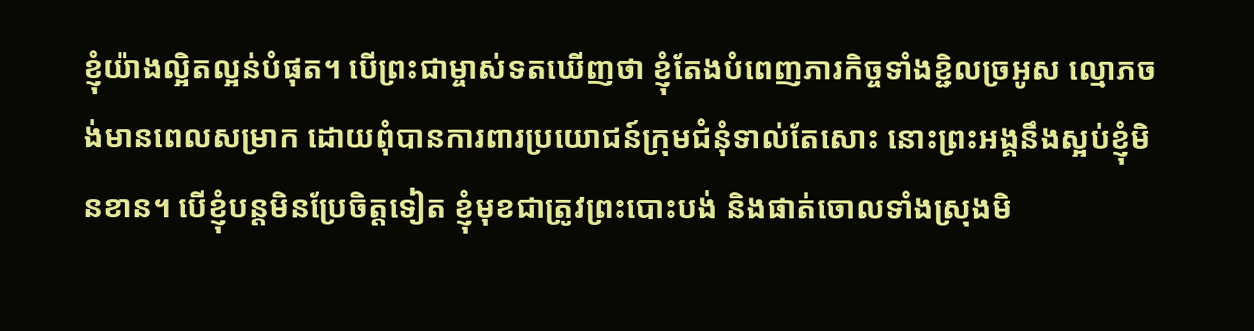ខ្ញុំយ៉ាងល្អិតល្អន់បំផុត។ បើព្រះជាម្ចាស់ទតឃើញថា ខ្ញុំតែងបំពេញភារកិច្ចទាំងខ្ជិលច្រអូស ល្មោភចង់មានពេលសម្រាក ដោយពុំបានការពារប្រយោជន៍ក្រុមជំនុំទាល់តែសោះ នោះព្រះអង្គនឹងស្អប់ខ្ញុំមិនខាន។ បើខ្ញុំបន្តមិនប្រែចិត្តទៀត ខ្ញុំមុខជាត្រូវព្រះបោះបង់ និងផាត់ចោលទាំងស្រុងមិ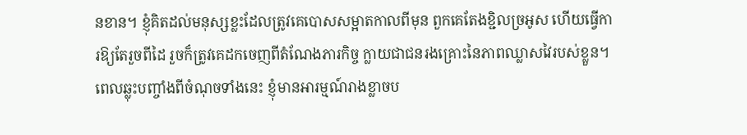នខាន។ ខ្ញុំគិតដល់មនុស្សខ្លះដែលត្រូវគេបោសសម្អាតកាលពីមុន ពួកគេតែងខ្ជិលច្រអូស ហើយធ្វើការឱ្យតែរួចពីដៃ រួចក៏ត្រូវគេដកចេញពីតំណែងភារកិច្ច ក្លាយជាជនរងគ្រោះនៃភាពឈ្លាសវៃរបស់ខ្លួន។ ពេលឆ្លុះបញ្ចាំងពីចំណុចទាំងនេះ ខ្ញុំមានអារម្មណ៍រាងខ្លាចប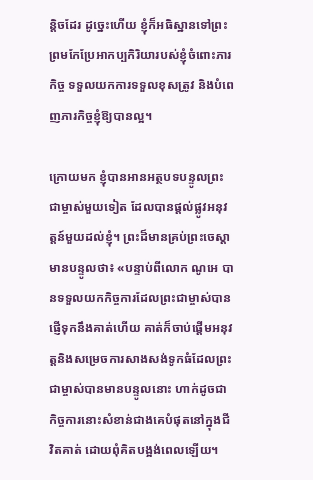ន្តិចដែរ ដូច្នេះហើយ ខ្ញុំក៏អធិស្ឋានទៅព្រះ ព្រមកែប្រែអាកប្បកិរិយារបស់ខ្ញុំចំពោះភារកិច្ច ទទួលយកការទទួលខុសត្រូវ និងបំពេញភារកិច្ចខ្ញុំឱ្យបានល្អ។

ក្រោយមក ខ្ញុំបានអានអត្ថបទបន្ទូលព្រះជាម្ចាស់មួយទៀត ដែលបានផ្ដល់ផ្លូវអនុវត្តន៍មួយដល់ខ្ញុំ។ ព្រះដ៏មានគ្រប់ព្រះចេស្ដាមានបន្ទូលថា៖ «បន្ទាប់ពីលោក ណូអេ បានទទួលយកកិច្ចការដែលព្រះជាម្ចាស់បានផ្ញើទុកនឹងគាត់ហើយ គាត់ក៏ចាប់ផ្ដើមអនុវត្តនិងសម្រេចការសាងសង់ទូកធំដែលព្រះជាម្ចាស់បានមានបន្ទូលនោះ ហាក់ដូចជាកិច្ចការនោះសំខាន់ជាងគេបំផុតនៅក្នុងជីវិតគាត់ ដោយពុំគិតបង្អង់ពេលឡើយ។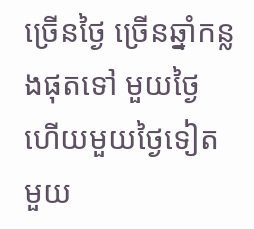ច្រើនថ្ងៃ ច្រើនឆ្នាំកន្លងផុតទៅ មួយថ្ងៃហើយមួយថ្ងៃទៀត មួយ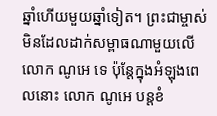ឆ្នាំហើយមួយឆ្នាំទៀត។ ព្រះជាម្ចាស់មិនដែលដាក់សម្ពាធណាមួយលើលោក ណូអេ ទេ ប៉ុន្តែក្នុងអំឡុងពេលនោះ លោក ណូអេ បន្តខំ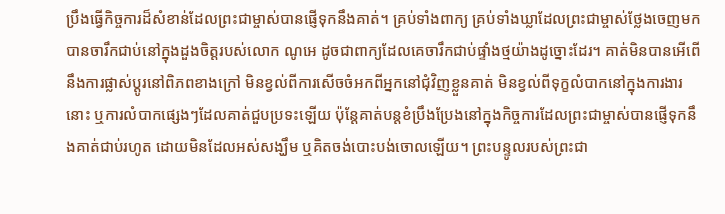ប្រឹងធ្វើកិច្ចការដ៏សំខាន់ដែលព្រះជាម្ចាស់បានផ្ញើទុកនឹងគាត់។ គ្រប់ទាំងពាក្យ គ្រប់ទាំងឃ្លាដែលព្រះជាម្ចាស់ថ្លែងចេញមក បានចារឹកជាប់នៅក្នុងដួងចិត្តរបស់លោក ណូអេ ដូចជាពាក្យដែលគេចារឹកជាប់ផ្ទាំងថ្មយ៉ាងដូច្នោះដែរ។ គាត់មិនបានអើពើនឹងការផ្លាស់ប្ដូរនៅពិភពខាងក្រៅ មិនខ្វល់ពីការសើចចំអកពីអ្នកនៅជុំវិញខ្លួនគាត់ មិនខ្វល់ពីទុក្ខលំបាកនៅក្នុងការងារនោះ ឬការលំបាកផ្សេងៗដែលគាត់ជួបប្រទះឡើយ ប៉ុន្តែគាត់បន្តខំប្រឹងប្រែងនៅក្នុងកិច្ចការដែលព្រះជាម្ចាស់បានផ្ញើទុកនឹងគាត់ជាប់រហូត ដោយមិនដែលអស់សង្ឃឹម ឬគិតចង់បោះបង់ចោលឡើយ។ ព្រះបន្ទូលរបស់ព្រះជា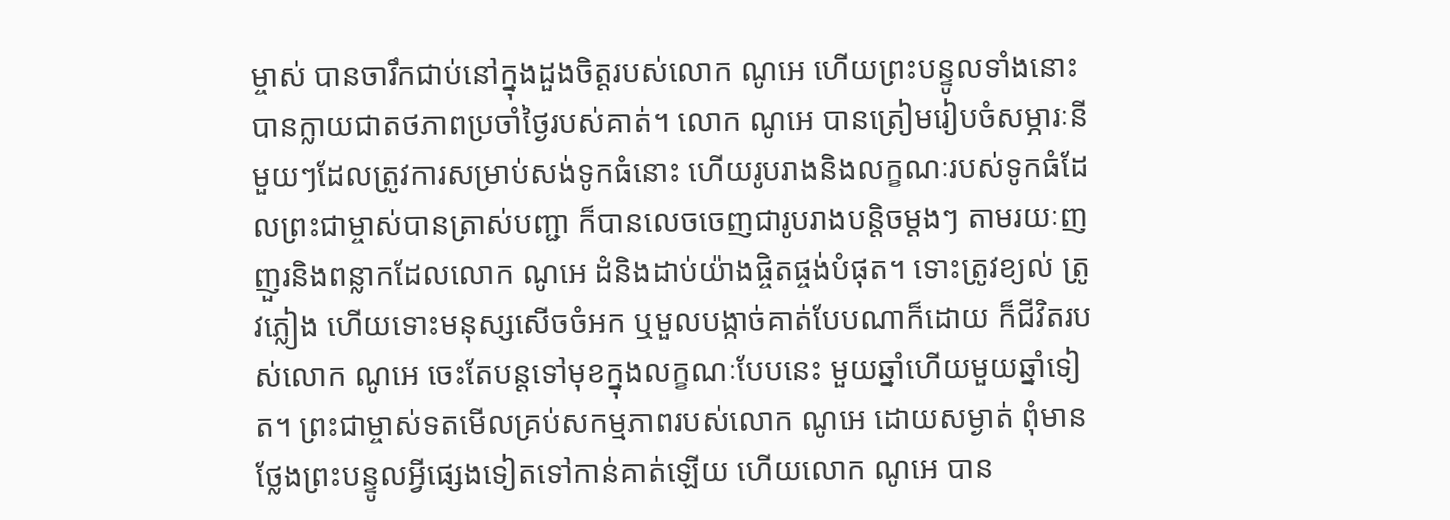ម្ចាស់ បានចារឹកជាប់នៅក្នុងដួងចិត្តរបស់លោក ណូអេ ហើយព្រះបន្ទូលទាំងនោះ បានក្លាយជាតថភាពប្រចាំថ្ងៃរបស់គាត់។ លោក ណូអេ បានត្រៀមរៀបចំសម្ភារៈនីមួយៗដែលត្រូវការសម្រាប់សង់ទូកធំនោះ ហើយរូបរាងនិងលក្ខណៈរបស់ទូកធំដែលព្រះជាម្ចាស់បានត្រាស់បញ្ជា ក៏បានលេចចេញជារូបរាងបន្តិចម្ដងៗ តាមរយៈញញួរនិងពន្លាកដែលលោក ណូអេ ដំនិងដាប់យ៉ាងផ្ចិតផ្ចង់បំផុត។ ទោះត្រូវខ្យល់ ត្រូវភ្លៀង ហើយទោះមនុស្សសើចចំអក ឬមួលបង្កាច់គាត់បែបណាក៏ដោយ ក៏ជីវិតរបស់លោក ណូអេ ចេះតែបន្តទៅមុខក្នុងលក្ខណៈបែបនេះ មួយឆ្នាំហើយមួយឆ្នាំទៀត។ ព្រះជាម្ចាស់ទតមើលគ្រប់សកម្មភាពរបស់លោក ណូអេ ដោយសម្ងាត់ ពុំមានថ្លែងព្រះបន្ទូលអ្វីផ្សេងទៀតទៅកាន់គាត់ឡើយ ហើយលោក ណូអេ បាន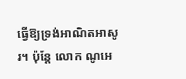ធ្វើឱ្យទ្រង់អាណិតអាសូរ។ ប៉ុន្តែ លោក ណូអេ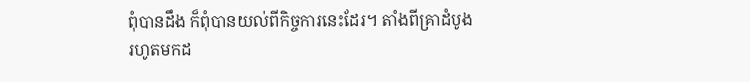ពុំបានដឹង ក៏ពុំបានយល់ពីកិច្ចការនេះដែរ។ តាំងពីគ្រាដំបូងរហូតមកដ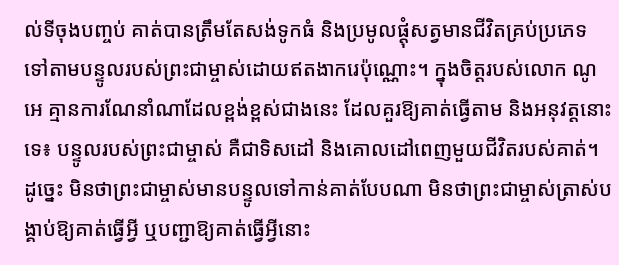ល់ទីចុងបញ្ចប់ គាត់បានត្រឹមតែសង់ទូកធំ និងប្រមូលផ្ដុំសត្វមានជីវិតគ្រប់ប្រភេទ ទៅតាមបន្ទូលរបស់ព្រះជាម្ចាស់ដោយឥតងាករេប៉ុណ្ណោះ។ ក្នុងចិត្តរបស់លោក ណូអេ គ្មានការណែនាំណាដែលខ្ពង់ខ្ពស់ជាងនេះ ដែលគួរឱ្យគាត់ធ្វើតាម និងអនុវត្តនោះទេ៖ បន្ទូលរបស់ព្រះជាម្ចាស់ គឺជាទិសដៅ និងគោលដៅពេញមួយជីវិតរបស់គាត់។ ដូច្នេះ មិនថាព្រះជាម្ចាស់មានបន្ទូលទៅកាន់គាត់បែបណា មិនថាព្រះជាម្ចាស់ត្រាស់បង្គាប់ឱ្យគាត់ធ្វើអ្វី ឬបញ្ជាឱ្យគាត់ធ្វើអ្វីនោះ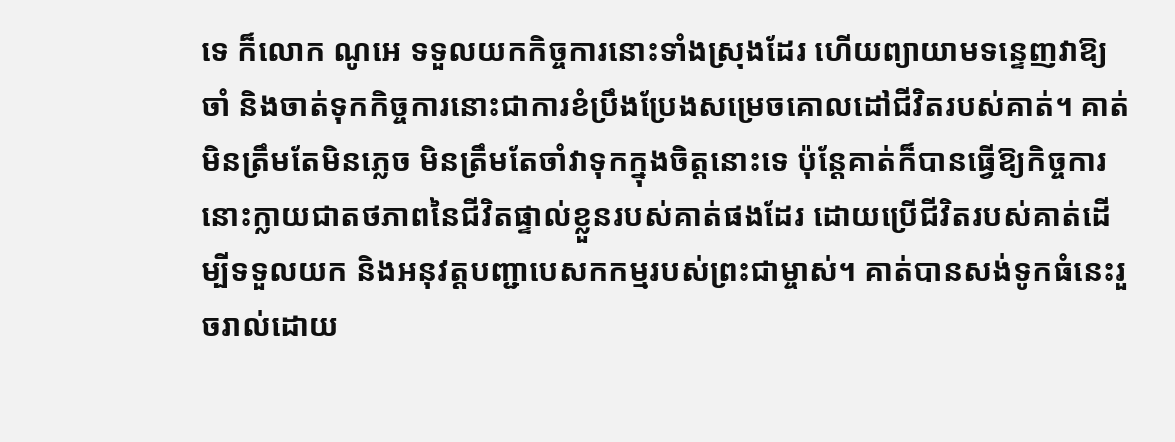ទេ ក៏លោក ណូអេ ទទួលយកកិច្ចការនោះទាំងស្រុងដែរ ហើយព្យាយាមទន្ទេញវាឱ្យចាំ និងចាត់ទុកកិច្ចការនោះជាការខំប្រឹងប្រែងសម្រេចគោលដៅជីវិតរបស់គាត់។ គាត់មិនត្រឹមតែមិនភ្លេច មិនត្រឹមតែចាំវាទុកក្នុងចិត្តនោះទេ ប៉ុន្តែគាត់ក៏បានធ្វើឱ្យកិច្ចការនោះក្លាយជាតថភាពនៃជីវិតផ្ទាល់ខ្លួនរបស់គាត់ផងដែរ ដោយប្រើជីវិតរបស់គាត់ដើម្បីទទួលយក និងអនុវត្តបញ្ជាបេសកកម្មរបស់ព្រះជាម្ចាស់។ គាត់បានសង់ទូកធំនេះរួចរាល់ដោយ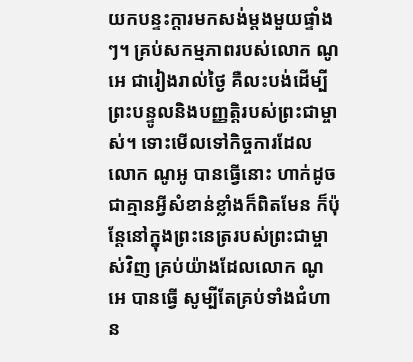យកបន្ទះក្តារមកសង់ម្តងមួយផ្ទាំងៗ។ គ្រប់សកម្មភាពរបស់លោក ណូអេ ជារៀងរាល់ថ្ងៃ គឺលះបង់ដើម្បីព្រះបន្ទូលនិងបញ្ញត្តិរបស់ព្រះជាម្ចាស់។ ទោះមើលទៅកិច្ចការដែលលោក ណូអូ បានធ្វើនោះ ហាក់ដូចជាគ្មានអ្វីសំខាន់ខ្លាំងក៏ពិតមែន ក៏ប៉ុន្តែនៅក្នុងព្រះនេត្ររបស់ព្រះជាម្ចាស់វិញ គ្រប់យ៉ាងដែលលោក ណូអេ បានធ្វើ សូម្បីតែគ្រប់ទាំងជំហាន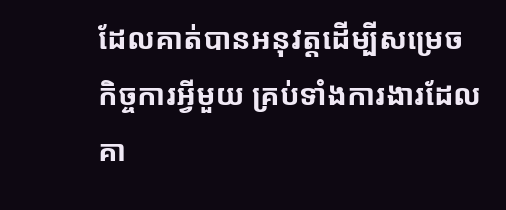ដែលគាត់បានអនុវត្តដើម្បីសម្រេចកិច្ចការអ្វីមួយ គ្រប់ទាំងការងារដែលគា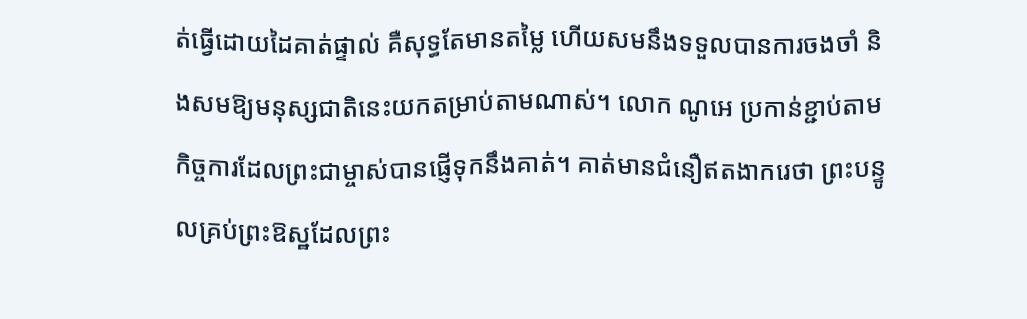ត់ធ្វើដោយដៃគាត់ផ្ទាល់ គឺសុទ្ធតែមានតម្លៃ ហើយសមនឹងទទួលបានការចងចាំ និងសមឱ្យមនុស្សជាតិនេះយកតម្រាប់តាមណាស់។ លោក ណូអេ ប្រកាន់ខ្ជាប់តាមកិច្ចការដែលព្រះជាម្ចាស់បានផ្ញើទុកនឹងគាត់។ គាត់មានជំនឿឥតងាករេថា ព្រះបន្ទូលគ្រប់ព្រះឱស្ឋដែលព្រះ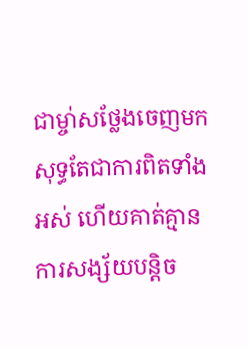ជាម្ចា់សថ្លែងចេញមក សុទ្ធតែជាការពិតទាំងអស់ ហើយគាត់គ្មានការសង្ស័យបន្តិច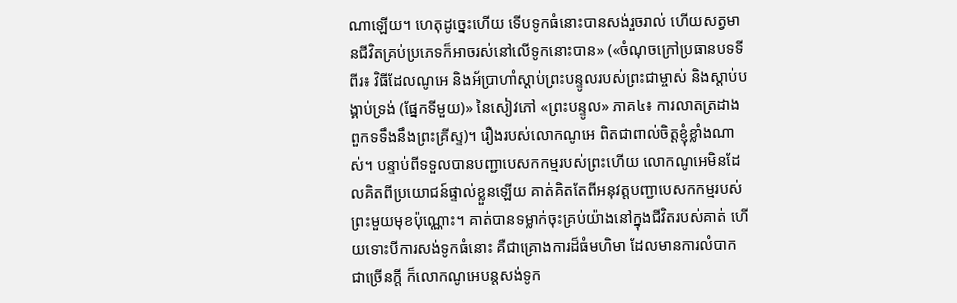ណាឡើយ។ ហេតុដូច្នេះហើយ ទើបទូកធំនោះបានសង់រួចរាល់ ហើយសត្វមានជីវិតគ្រប់ប្រភេទក៏អាចរស់នៅលើទូកនោះបាន» («ចំណុចក្រៅប្រធានបទទីពីរ៖ វិធីដែលណូអេ និងអ័ប្រាហាំស្ដាប់ព្រះបន្ទូលរបស់ព្រះជាម្ចាស់ និងស្ដាប់បង្គាប់ទ្រង់ (ផ្នែកទីមួយ)» នៃសៀវភៅ «ព្រះបន្ទូល» ភាគ៤៖ ការលាតត្រដាងពួកទទឹងនឹងព្រះគ្រីស្ទ)។ រឿងរបស់លោកណូអេ ពិតជាពាល់ចិត្តខ្ញុំខ្លាំងណាស់។ បន្ទាប់ពីទទួលបានបញ្ជាបេសកកម្មរបស់ព្រះហើយ លោកណូអេមិនដែលគិតពីប្រយោជន៍ផ្ទាល់ខ្លួនឡើយ គាត់គិតតែពីអនុវត្តបញ្ជាបេសកកម្មរបស់ព្រះមួយមុខប៉ុណ្ណោះ។ គាត់បានទម្លាក់ចុះគ្រប់យ៉ាងនៅក្នុងជីវិតរបស់គាត់ ហើយទោះបីការសង់ទូកធំនោះ គឺជាគ្រោងការដ៏ធំមហិមា ដែលមានការលំបាកជាច្រើនក្ដី ក៏លោកណូអេបន្តសង់ទូក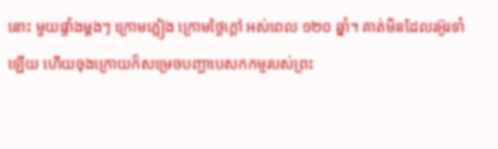នោះ មួយផ្ទាំងម្ដងៗ ក្រោមភ្លៀង ក្រោមថ្ងៃក្ដៅ អស់ពេល ១២០ ឆ្នាំ។ គាត់មិនដែលរអ៊ូរទាំឡើយ ហើយចុងក្រោយក៏សម្រេចបញ្ជាបេសកកម្មរបស់ព្រះ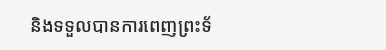និងទទួលបានការពេញព្រះទ័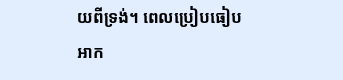យពីទ្រង់។ ពេលប្រៀបធៀបអាក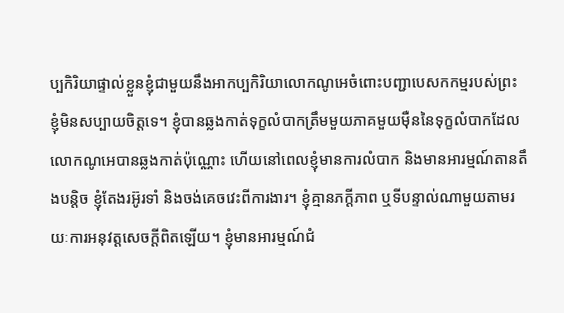ប្បកិរិយាផ្ទាល់ខ្លួនខ្ញុំជាមួយនឹងអាកប្បកិរិយាលោកណូអេចំពោះបញ្ជាបេសកកម្មរបស់ព្រះ ខ្ញុំមិនសប្បាយចិត្តទេ។ ខ្ញុំបានឆ្លងកាត់ទុក្ខលំបាកត្រឹមមួយភាគមួយម៉ឺននៃទុក្ខលំបាកដែលលោកណូអេបានឆ្លងកាត់ប៉ុណ្ណោះ ហើយនៅពេលខ្ញុំមានការលំបាក និងមានអារម្មណ៍តានតឹងបន្តិច ខ្ញុំតែងរអ៊ូរទាំ និងចង់គេចវេះពីការងារ។ ខ្ញុំគ្មានភក្ដីភាព ឬទីបន្ទាល់ណាមួយតាមរយៈការអនុវត្តសេចក្ដីពិតឡើយ។ ខ្ញុំមានអារម្មណ៍ជំ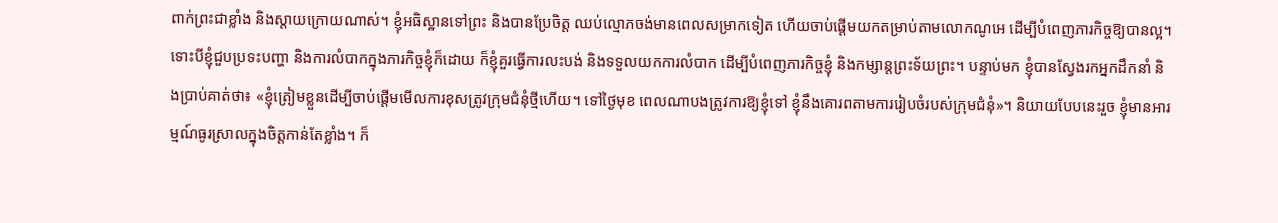ពាក់ព្រះជាខ្លាំង និងស្ដាយក្រោយណាស់។ ខ្ញុំអធិស្ឋានទៅព្រះ និងបានប្រែចិត្ត ឈប់ល្មោភចង់មានពេលសម្រាកទៀត ហើយចាប់ផ្ដើមយកតម្រាប់តាមលោកណូអេ ដើម្បីបំពេញភារកិច្ចឱ្យបានល្អ។ ទោះបីខ្ញុំជួបប្រទះបញ្ហា និងការលំបាកក្នុងភារកិច្ចខ្ញុំក៏ដោយ ក៏ខ្ញុំគួរធ្វើការលះបង់ និងទទួលយកការលំបាក ដើម្បីបំពេញភារកិច្ចខ្ញុំ និងកម្សាន្តព្រះទ័យព្រះ។ បន្ទាប់មក ខ្ញុំបានស្វែងរកអ្នកដឹកនាំ និងប្រាប់គាត់ថា៖ «ខ្ញុំត្រៀមខ្លួនដើម្បីចាប់ផ្ដើមមើលការខុសត្រូវក្រុមជំនុំថ្មីហើយ។ ទៅថ្ងៃមុខ ពេលណាបងត្រូវការឱ្យខ្ញុំទៅ ខ្ញុំនឹងគោរពតាមការរៀបចំរបស់ក្រុមជំនុំ»។ និយាយបែបនេះរួច ខ្ញុំមានអារម្មណ៍ធូរស្រាលក្នុងចិត្តកាន់តែខ្លាំង។ ក៏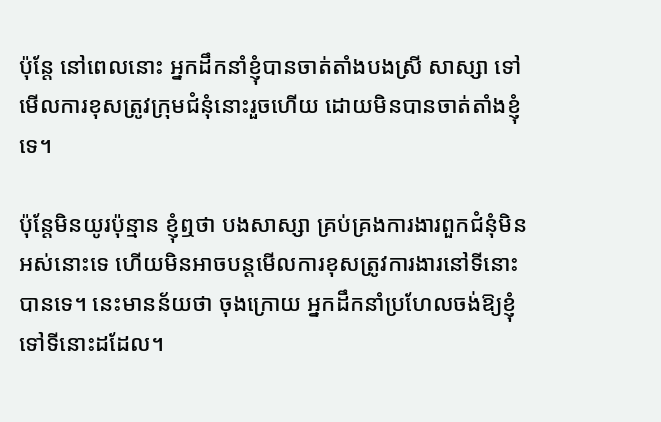ប៉ុន្តែ នៅពេលនោះ អ្នកដឹកនាំខ្ញុំបានចាត់តាំងបងស្រី សាស្សា ទៅមើលការខុសត្រូវក្រុមជំនុំនោះរួចហើយ ដោយមិនបានចាត់តាំងខ្ញុំទេ។

ប៉ុន្តែមិនយូរប៉ុន្មាន ខ្ញុំឮថា បងសាស្សា គ្រប់គ្រងការងារពួកជំនុំមិនអស់នោះទេ ហើយមិនអាចបន្តមើលការខុសត្រូវការងារនៅទីនោះបានទេ។ នេះមានន័យថា ចុងក្រោយ អ្នកដឹកនាំប្រហែលចង់ឱ្យខ្ញុំទៅទីនោះដដែល។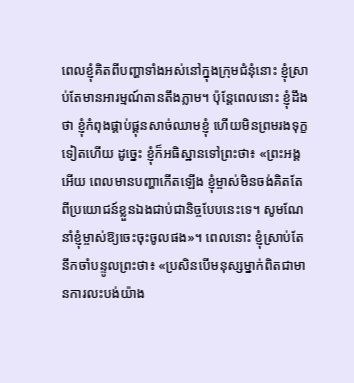ពេលខ្ញុំគិតពីបញ្ហាទាំងអស់នៅក្នុងក្រុមជំនុំនោះ ខ្ញុំស្រាប់តែមានអារម្មណ៍តានតឹងភ្លាម។ ប៉ុន្តែពេលនោះ ខ្ញុំដឹងថា ខ្ញុំកំពុងផ្គាប់ផ្គុនសាច់ឈាមខ្ញុំ ហើយមិនព្រមរងទុក្ខទៀតហើយ ដូច្នេះ ខ្ញុំក៏អធិស្ឋានទៅព្រះថា៖ «ព្រះអង្គអើយ ពេលមានបញ្ហាកើតឡើង ខ្ញុំម្ចាស់មិនចង់គិតតែពីប្រយោជន៍ខ្លួនឯងជាប់ជានិច្ចបែបនេះទេ។ សូមណែនាំខ្ញុំម្ចាស់ឱ្យចេះចុះចូលផង»។ ពេលនោះ ខ្ញុំស្រាប់តែនឹកចាំបន្ទូលព្រះថា៖ «ប្រសិនបើមនុស្សម្នាក់ពិតជាមានការលះបង់យ៉ាង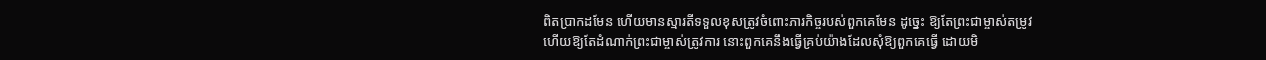ពិតប្រាកដមែន ហើយមានស្មារតីទទួលខុសត្រូវចំពោះភារកិច្ចរបស់ពួកគេមែន ដូច្នេះ ឱ្យតែព្រះជាម្ចាស់តម្រូវ ហើយឱ្យតែដំណាក់ព្រះជាម្ចាស់ត្រូវការ នោះពួកគេនឹងធ្វើគ្រប់យ៉ាងដែលសុំឱ្យពួកគេធ្វើ ដោយមិ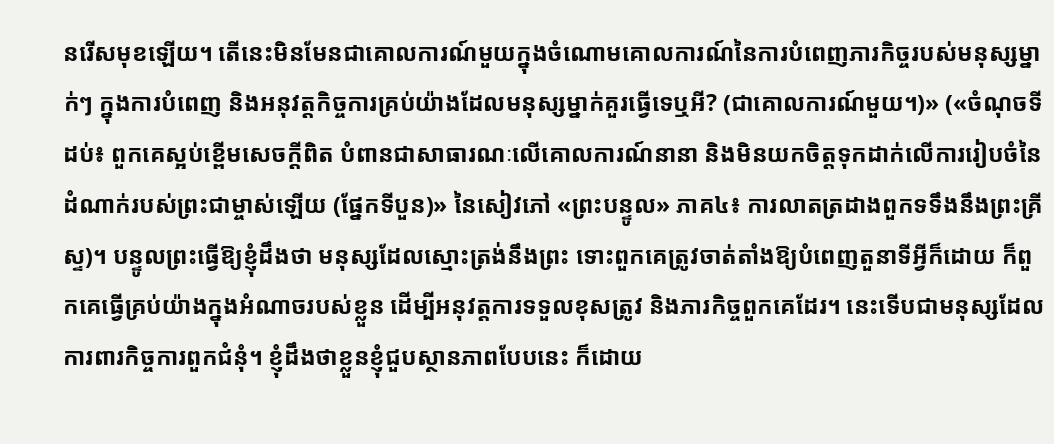នរើសមុខឡើយ។ តើនេះមិនមែនជាគោលការណ៍មួយក្នុងចំណោមគោលការណ៍នៃការបំពេញភារកិច្ចរបស់មនុស្សម្នាក់ៗ ក្នុងការបំពេញ និងអនុវត្តកិច្ចការគ្រប់យ៉ាងដែលមនុស្សម្នាក់គួរធ្វើទេឬអី? (ជាគោលការណ៍មួយ។)» («ចំណុចទីដប់៖ ពួកគេស្អប់ខ្ពើមសេចក្ដីពិត បំពានជាសាធារណៈលើគោលការណ៍នានា និងមិនយកចិត្តទុកដាក់លើការរៀបចំនៃដំណាក់របស់ព្រះជាម្ចាស់ឡើយ (ផ្នែកទីបួន)» នៃសៀវភៅ «ព្រះបន្ទូល» ភាគ៤៖ ការលាតត្រដាងពួកទទឹងនឹងព្រះគ្រីស្ទ)។ បន្ទូលព្រះធ្វើឱ្យខ្ញុំដឹងថា មនុស្សដែលស្មោះត្រង់នឹងព្រះ ទោះពួកគេត្រូវចាត់តាំងឱ្យបំពេញតួនាទីអ្វីក៏ដោយ ក៏ពួកគេធ្វើគ្រប់យ៉ាងក្នុងអំណាចរបស់ខ្លួន ដើម្បីអនុវត្តការទទួលខុសត្រូវ និងភារកិច្ចពួកគេដែរ។ នេះទើបជាមនុស្សដែលការពារកិច្ចការពួកជំនុំ។ ខ្ញុំដឹងថាខ្លួនខ្ញុំជួបស្ថានភាពបែបនេះ ក៏ដោយ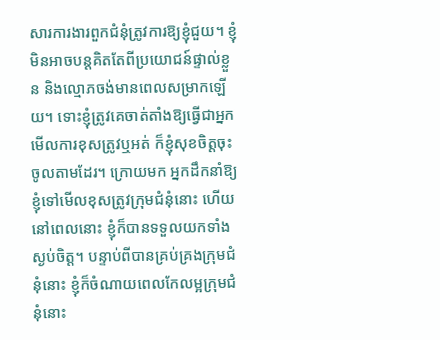សារការងារពួកជំនុំត្រូវការឱ្យខ្ញុំជួយ។ ខ្ញុំមិនអាចបន្តគិតតែពីប្រយោជន៍ផ្ទាល់ខ្លួន និងល្មោភចង់មានពេលសម្រាកឡើយ។ ទោះខ្ញុំត្រូវគេចាត់តាំងឱ្យធ្វើជាអ្នកមើលការខុសត្រូវឬអត់ ក៏ខ្ញុំសុខចិត្តចុះចូលតាមដែរ។ ក្រោយមក អ្នកដឹកនាំឱ្យខ្ញុំទៅមើលខុសត្រូវក្រុមជំនុំនោះ ហើយនៅពេលនោះ ខ្ញុំក៏បានទទួលយកទាំងស្ងប់ចិត្ត។ បន្ទាប់ពីបានគ្រប់គ្រងក្រុមជំនុំនោះ ខ្ញុំក៏ចំណាយពេលកែលម្អក្រុមជំនុំនោះ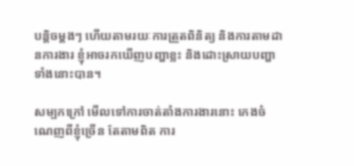បន្តិចម្ដងៗ ហើយតាមរយៈការត្រួតពិនិត្យ និងការតាមដានការងារ ខ្ញុំអាចរកឃើញបញ្ហាខ្លះ និងដោះស្រាយបញ្ហាទាំងនោះបាន។

សម្បកក្រៅ មើលទៅការចាត់តាំងការងារនោះ កេងចំណេញពីខ្ញុំច្រើន តែតាមពិត ការ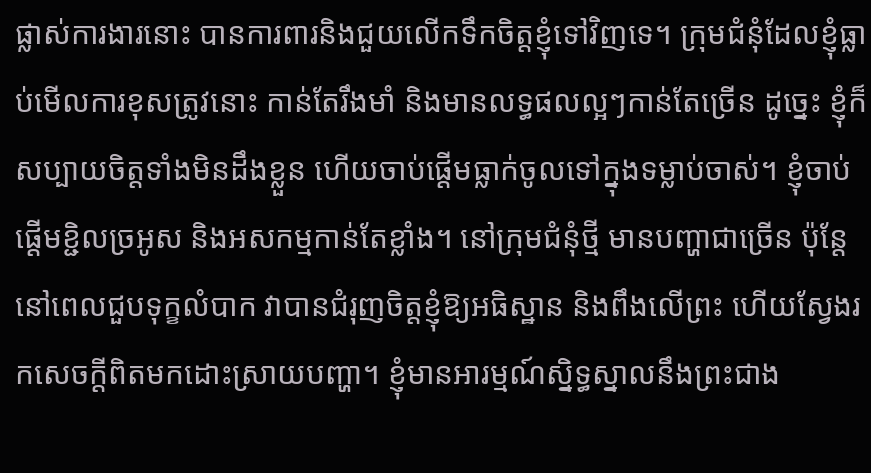ផ្លាស់ការងារនោះ បានការពារនិងជួយលើកទឹកចិត្តខ្ញុំទៅវិញទេ។ ក្រុមជំនុំដែលខ្ញុំធ្លាប់មើលការខុសត្រូវនោះ កាន់តែរឹងមាំ និងមានលទ្ធផលល្អៗកាន់តែច្រើន ដូច្នេះ ខ្ញុំក៏សប្បាយចិត្តទាំងមិនដឹងខ្លួន ហើយចាប់ផ្ដើមធ្លាក់ចូលទៅក្នុងទម្លាប់ចាស់។ ខ្ញុំចាប់ផ្ដើមខ្ជិលច្រអូស និងអសកម្មកាន់តែខ្លាំង។ នៅក្រុមជំនុំថ្មី មានបញ្ហាជាច្រើន ប៉ុន្តែនៅពេលជួបទុក្ខលំបាក វាបានជំរុញចិត្តខ្ញុំឱ្យអធិស្ឋាន និងពឹងលើព្រះ ហើយស្វែងរកសេចក្ដីពិតមកដោះស្រាយបញ្ហា។ ខ្ញុំមានអារម្មណ៍ស្និទ្ធស្នាលនឹងព្រះជាង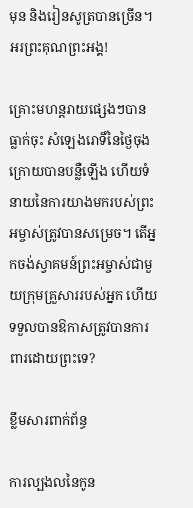មុន និងរៀនសូត្របានច្រើន។ អរព្រះគុណព្រះអង្គ!

គ្រោះមហន្តរាយផ្សេងៗបានធ្លាក់ចុះ សំឡេងរោទិ៍នៃថ្ងៃចុងក្រោយបានបន្លឺឡើង ហើយទំនាយនៃការយាងមករបស់ព្រះអម្ចាស់ត្រូវបានសម្រេច។ តើអ្នកចង់ស្វាគមន៍ព្រះអម្ចាស់ជាមួយក្រុមគ្រួសាររបស់អ្នក ហើយទទួលបានឱកាសត្រូវបានការពារដោយព្រះទេ?

ខ្លឹមសារពាក់ព័ន្ធ

ការល្បងលនៃកូន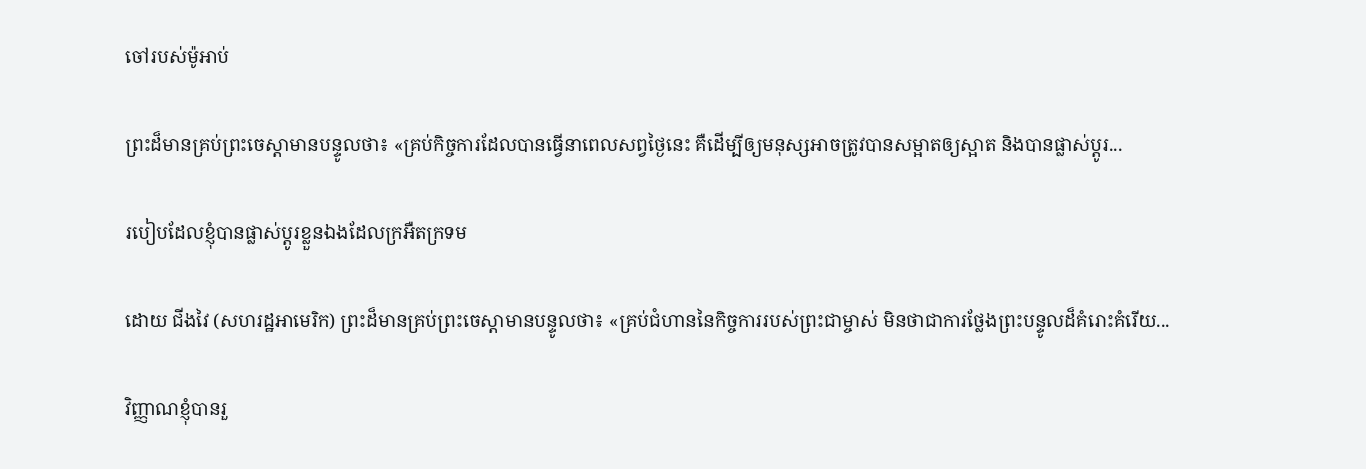ចៅរបស់ម៉ូអាប់

ព្រះដ៏មានគ្រប់ព្រះចេស្ដាមានបន្ទូលថា៖ «គ្រប់កិច្ចការដែលបានធ្វើនាពេលសព្វថ្ងៃនេះ គឺដើម្បីឲ្យមនុស្សអាចត្រូវបានសម្អាតឲ្យស្អាត និងបានផ្លាស់ប្ដូរ...

របៀបដែលខ្ញុំបានផ្លាស់ប្ដូរខ្លួនឯងដែលក្រអឺតក្រទម

ដោយ ជីងវៃ (សហរដ្ឋអាមេរិក) ព្រះដ៏មានគ្រប់ព្រះចេស្ដាមានបន្ទូលថា៖ «គ្រប់ជំហាននៃកិច្ចការរបស់ព្រះជាម្ចាស់ មិនថាជាការថ្លែងព្រះបន្ទូលដ៏គំរោះគំរើយ...

វិញ្ញាណខ្ញុំបានរួ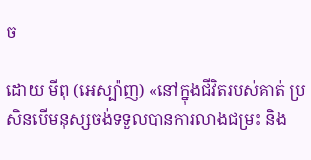ច

ដោយ មីពុ (អេស្ប៉ាញ) «នៅក្នុងជីវិតរបស់គាត់ ប្រសិនបើមនុស្សចង់ទទួលបានការលាងជម្រះ និង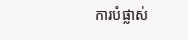ការបំផ្លាស់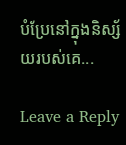បំប្រែនៅក្នុងនិស្ស័យរបស់គេ...

Leave a Reply